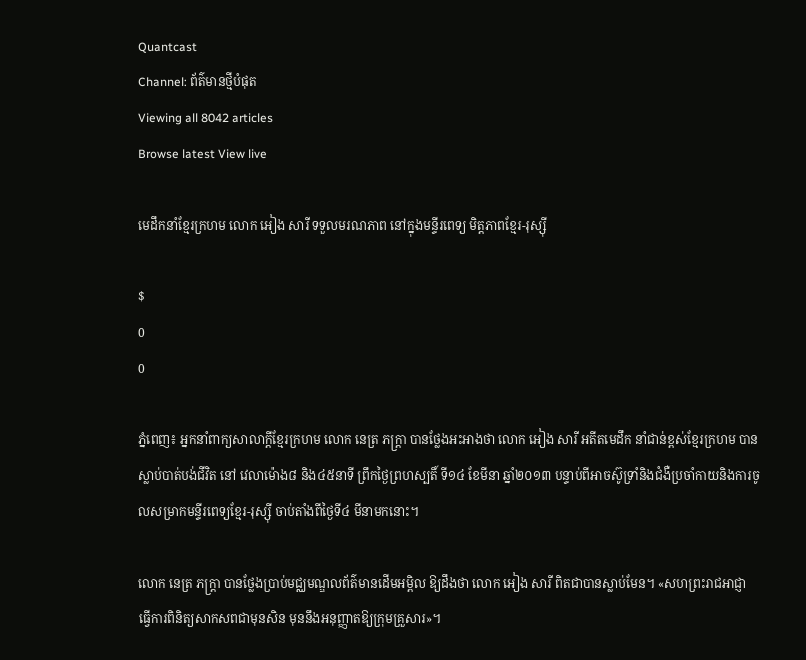Quantcast
Channel: ព័ត៌មានថ្មីបំផុត
Viewing all 8042 articles
Browse latest View live

មេដឹកនាំខ្មែរក្រហម លោក អៀង សារី ទទួលមរណភាព នៅក្នុងមន្ទីរពេទ្យ មិត្តភាពខ្មែរ-រុស្ស៊ី

$
0
0

ភ្នំពេញ៖ អ្នកនាំពាក្យសាលាក្តីខ្មែរក្រហម លោក នេត្រ ភក្រ្តា បានថ្លែងអះអាងថា លោក អៀង សារី អតីតមេដឹក នាំជាន់ខ្ពស់ខ្មែរក្រហម បានស្លាប់បាត់បង់ជីវិត នៅ វេលាម៉ោង៨ និង៤៥នាទី ព្រឹកថ្ងៃព្រហស្បតិ៍ ទី១៤ ខែមីនា ឆ្នាំ២០១៣ បន្ទាប់ពីអាចស៊ូទ្រាំនិងជំងឺប្រចាំកាយនិងការចូលសម្រាកមន្ទីរពេទ្យខ្មែរ-រុស្ស៊ី ចាប់តាំងពីថ្ងៃទី៤ មីនាមកនោះ។

លោក នេត្រ ភក្រ្តា បានថ្លែងប្រាប់មជ្ឈមណ្ឌលព័ត៌មានដើមអម្ពិល ឱ្យដឹងថា លោក អៀង សារី ពិតជាបានស្លាប់មែន។ «សហព្រះរាជអាជ្ញា ធ្វើការពិនិត្យសាកសពជាមុនសិន មុននឹងអនុញ្ញាតឱ្យក្រុមគ្រួសារ»។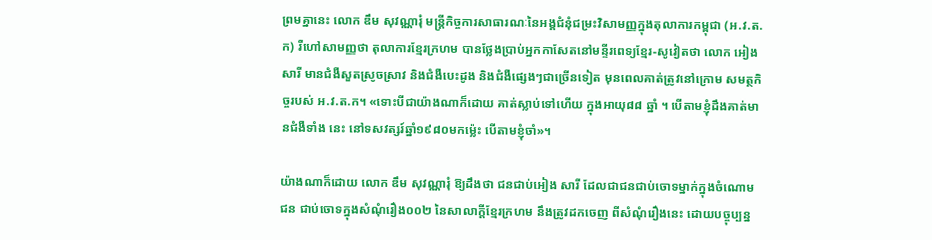ព្រមគ្នានេះ លោក ឌឹម សុវណ្ណារុំ មន្រ្តីកិច្ចការសាធារណៈនៃអង្គជំនុំជម្រះវិសាមញ្ញក្នុងតុលាការកម្ពុជា (អ.វ.ត.ក) រឺហៅសាមញ្ញថា តុលាការខ្មែរក្រហម បានថ្លែងប្រាប់អ្នកកាសែតនៅមន្ទីរពេទ្យខ្មែរ-សូវៀតថា លោក អៀង សារី មានជំងឺសួតស្រូចស្រាវ និងជំងឺបេះដូង និងជំងឺផ្សេងៗជាច្រើនទៀត មុនពេលគាត់ត្រូវនៅក្រោម សមត្ថកិច្ចរបស់ អ.វ.ត.ក។ «ទោះបីជាយ៉ាងណាក៏ដោយ គាត់ស្លាប់ទៅហើយ ក្នុងអាយុ៨៨ ឆ្នាំ ។ បើតាមខ្ញុំដឹងគាត់មានជំងឺទាំង នេះ នៅទសវត្សរ៍ឆ្នាំ១៩៨០មកម្ល៉េះ បើតាមខ្ញុំចាំ»។

យ៉ាងណាក៏ដោយ លោក ឌឹម សុវណ្ណារុំ ឱ្យដឹងថា ជនជាប់អៀង សារី ដែលជាជនជាប់ចោទម្នាក់ក្នុងចំណោមជន ជាប់ចោទក្នុងសំណុំរឿង០០២ នៃសាលាក្តីខ្មែរក្រហម នឹងត្រូវដកចេញ ពីសំណុំរឿងនេះ ដោយបច្ចុប្បន្ន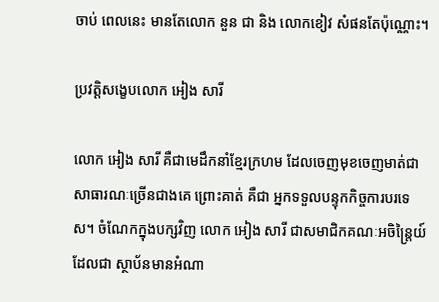ចាប់ ពេលនេះ មានតែលោក នួន ជា និង លោកខៀវ សំផនតែប៉ុណ្ណោះ។

ប្រវត្តិសង្ខេបលោក អៀង សារី

លោក អៀង សារី គឺជាមេដឹកនាំខ្មែរក្រហម ដែលចេញមុខចេញមាត់ជាសាធារណៈច្រើនជាងគេ ព្រោះគាត់ គឺជា អ្នកទទួលបន្ទុកកិច្ចការបរទេស។ ចំណែកក្នុងបក្សវិញ លោក អៀង សារី ជាសមាជិកគណៈអចិន្រ្តៃយ៍ ដែលជា ស្ថាប័នមានអំណា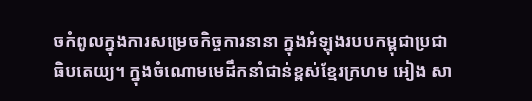ចកំពូលក្នុងការសម្រេចកិច្ចការនានា ក្នុងអំឡុងរបបកម្ពុជាប្រជាធិបតេយ្យ។ ក្នុងចំណោមមេដឹកនាំជាន់ខ្ពស់ខ្មែរក្រហម អៀង សា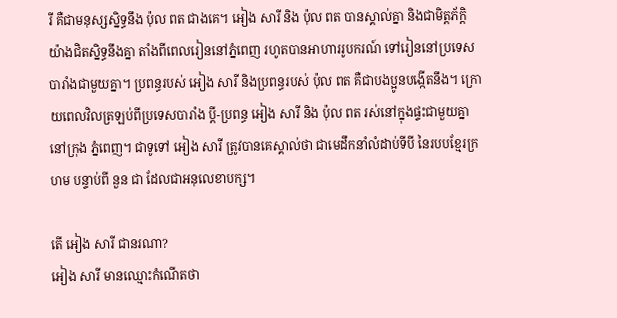រី គឺជាមនុស្សស្និទ្ធនឹង ប៉ុល ពត ជាងគេ។ អៀង សារី និង ប៉ុល ពត បានស្គាល់គ្នា និងជាមិត្តភ័ក្តិយ៉ាងជិតស្និទ្ធនឹងគ្នា តាំងពីពេលរៀននៅភ្នំពេញ រហូតបានអាហាររូបករណ៍ ទៅរៀននៅប្រទេសបារាំងជាមួយគ្នា។ ប្រពន្ធរបស់ អៀង សារី និងប្រពន្ធរបស់ ប៉ុល ពត គឺជាបងប្អូនបង្កើតនឹង។ ក្រោយពេលវិលត្រឡប់ពីប្រទេសបារាំង ប្តី-ប្រពន្ធ អៀង សារី និង ប៉ុល ពត រស់នៅក្នុងផ្ទះជាមួយគ្នា នៅក្រុង ភ្នំពេញ។ ជាទូទៅ អៀង សារី ត្រូវបានគេស្គាល់ថា ជាមេដឹកនាំលំដាប់ទីបី នៃរបបខ្មែរក្រហម បន្ទាប់ពី នួន ជា ដែលជាអនុលេខាបក្ស។

តើ អៀង សារី ជានរណា?
អៀង សារី មានឈ្មោះកំណើតថា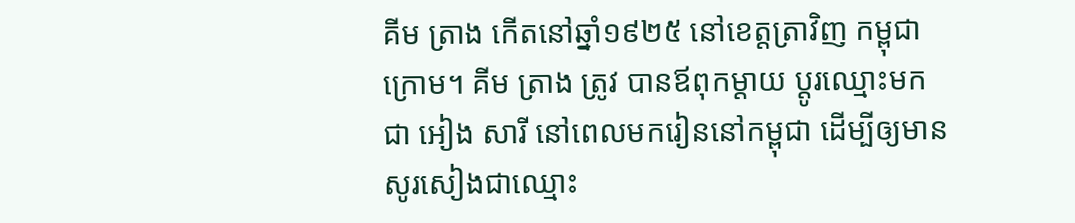គីម ត្រាង កើតនៅឆ្នាំ១៩២៥ នៅខេត្តត្រាវិញ កម្ពុជាក្រោម។ គីម ត្រាង ត្រូវ បានឪពុកម្តាយ ប្តូរឈ្មោះមកជា អៀង សារី នៅពេលមករៀននៅកម្ពុជា ដើម្បីឲ្យមានសូរសៀងជាឈ្មោះ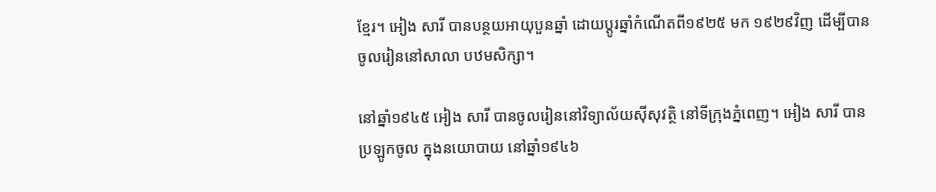ខ្មែរ។ អៀង សារី បានបន្ថយអាយុបួនឆ្នាំ ដោយប្តូរឆ្នាំកំណើតពី១៩២៥ មក ១៩២៩វិញ ដើម្បីបានចូលរៀននៅសាលា បឋមសិក្សា។

នៅឆ្នាំ១៩៤៥ អៀង សារី បានចូលរៀននៅវិទ្យាល័យស៊ីសុវត្ថិ នៅទីក្រុងភ្នំពេញ។ អៀង សារី បានប្រឡូកចូល ក្នុងនយោបាយ នៅឆ្នាំ១៩៤៦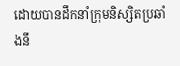ដោយបានដឹកនាំក្រុមនិស្សិតប្រឆាំងនឹ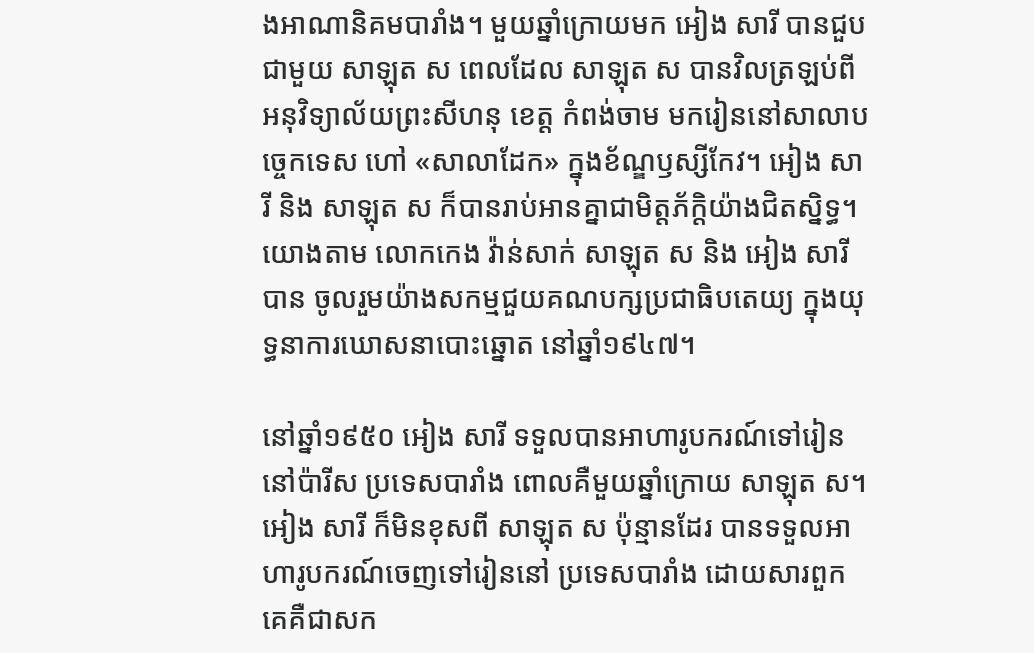ងអាណានិគមបារាំង។ មួយឆ្នាំក្រោយមក អៀង សារី បានជួបជាមួយ សាឡុត ស ពេលដែល សាឡុត ស បានវិលត្រឡប់ពីអនុវិទ្យាល័យព្រះសីហនុ ខេត្ត កំពង់ចាម មករៀននៅសាលាបច្ចេកទេស ហៅ «សាលាដែក» ក្នុងខ័ណ្ឌឫស្សីកែវ។ អៀង សារី និង សាឡុត ស ក៏បានរាប់អានគ្នាជាមិត្តភ័ក្តិយ៉ាងជិតស្និទ្ធ។ យោងតាម លោកកេង វ៉ាន់សាក់ សាឡុត ស និង អៀង សារី បាន ចូលរួមយ៉ាងសកម្មជួយគណបក្សប្រជាធិបតេយ្យ ក្នុងយុទ្ធនាការឃោសនាបោះឆ្នោត នៅឆ្នាំ១៩៤៧។

នៅឆ្នាំ១៩៥០ អៀង សារី ទទួលបានអាហារូបករណ៍ទៅរៀននៅប៉ារីស ប្រទេសបារាំង ពោលគឺមួយឆ្នាំក្រោយ សាឡុត ស។ អៀង សារី ក៏មិនខុសពី សាឡុត ស ប៉ុន្មានដែរ បានទទួលអាហារូបករណ៍ចេញទៅរៀននៅ ប្រទេសបារាំង ដោយសារពួកគេគឺជាសក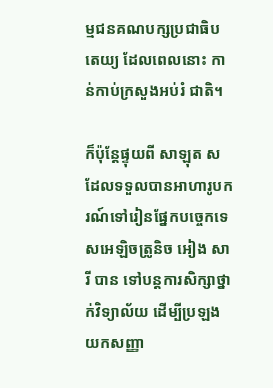ម្មជនគណបក្សប្រជាធិបតេយ្យ ដែលពេលនោះ កាន់កាប់ក្រសួងអប់រំ ជាតិ។

ក៏ប៉ុន្តែផ្ទុយពី សាឡុត ស ដែលទទួលបានអាហារូបករណ៍ទៅរៀនផ្នែកបច្ចេកទេសអេឡិចត្រូនិច អៀង សារី បាន ទៅបន្តការសិក្សាថ្នាក់វិទ្យាល័យ ដើម្បីប្រឡងយកសញ្ញា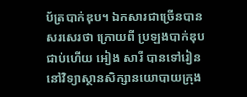ប័ត្របាក់ឌុប។ ឯកសារជាច្រើនបានសរសេរថា ក្រោយពី ប្រឡងបាក់ឌុបជាប់ហើយ អៀង សារី បានទៅរៀននៅវិទ្យាស្ថានសិក្សានយោបាយក្រុង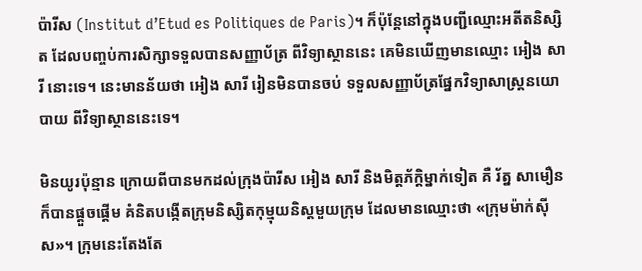ប៉ារីស (Institut d’Etud es Politiques de Paris)។ ក៏ប៉ុន្តែនៅក្នុងបញ្ជីឈ្មោះអតីតនិស្សិត ដែលបញ្ចប់ការសិក្សាទទួលបានសញ្ញាប័ត្រ ពីវិទ្យាស្ថាននេះ គេមិនឃើញមានឈ្មោះ អៀង សារី នោះទេ។ នេះមានន័យថា អៀង សារី រៀនមិនបានចប់ ទទួលសញ្ញាប័ត្រផ្នែកវិទ្យាសាស្រ្តនយោបាយ ពីវិទ្យាស្ថាននេះទេ។

មិនយូរប៉ុន្មាន ក្រោយពីបានមកដល់ក្រុងប៉ារីស អៀង សារី និងមិត្តភ័ក្តិម្នាក់ទៀត គឺ រ័ត្ន សាមឿន ក៏បានផ្តួចផ្តើម គំនិតបង្កើតក្រុមនិស្សិតកុម្មុយនិស្តមួយក្រុម ដែលមានឈ្មោះថា «ក្រុមម៉ាក់ស៊ីស»។ ក្រុមនេះតែងតែ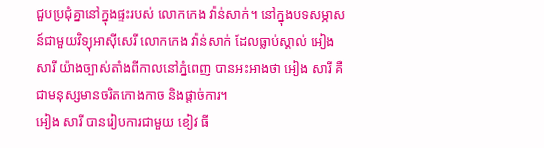ជួបប្រជុំគ្នានៅក្នុងផ្ទះរបស់ លោកកេង វ៉ាន់សាក់។ នៅក្នុងបទសម្ភាសន៍ជាមួយវិទ្យុអាស៊ីសេរី លោកកេង វ៉ាន់សាក់ ដែលធ្លាប់ស្គាល់ អៀង សារី យ៉ាងច្បាស់តាំងពីកាលនៅភ្នំពេញ បានអះអាងថា អៀង សារី គឺជាមនុស្សមានចរិតកោងកាច និងផ្តាច់ការ។
អៀង សារី បានរៀបការជាមួយ ខៀវ ធី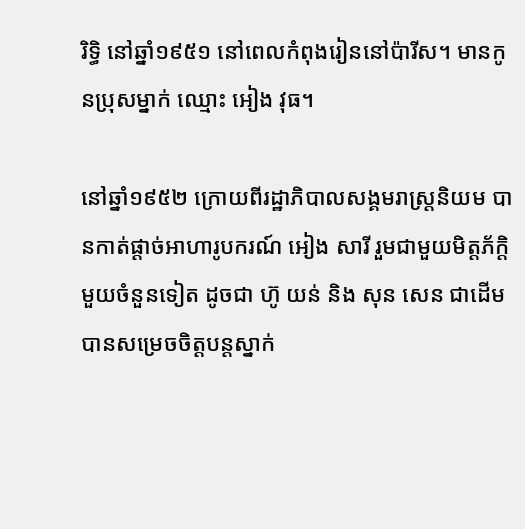រិទ្ធិ នៅឆ្នាំ១៩៥១ នៅពេលកំពុងរៀននៅប៉ារីស។ មានកូនប្រុសម្នាក់ ឈ្មោះ អៀង វុធ។

នៅឆ្នាំ១៩៥២ ក្រោយពីរដ្ឋាភិបាលសង្គមរាស្រ្តនិយម បានកាត់ផ្តាច់អាហារូបករណ៍ អៀង សារី រួមជាមួយមិត្តភ័ក្តិ មួយចំនួនទៀត ដូចជា ហ៊ូ យន់ និង សុន សេន ជាដើម បានសម្រេចចិត្តបន្តស្នាក់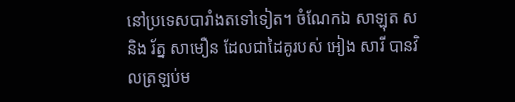នៅប្រទេសបារាំងតទៅទៀត។ ចំណែកឯ សាឡុត ស និង រ័ត្ន សាមឿន ដែលជាដៃគូរបស់ អៀង សារី បានវិលត្រឡប់ម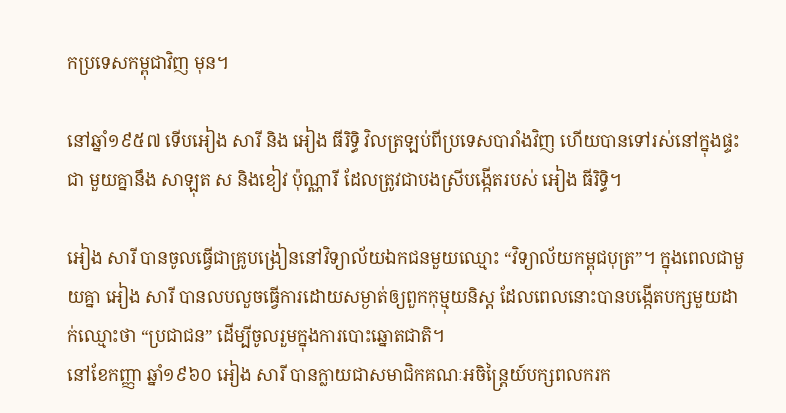កប្រទេសកម្ពុជាវិញ មុន។

នៅឆ្នាំ១៩៥៧ ទើបអៀង សារី និង អៀង ធីរិទ្ធិ វិលត្រឡប់ពីប្រទេសបារាំងវិញ ហើយបានទៅរស់នៅក្នុងផ្ទះជា មួយគ្នានឹង សាឡុត ស និងខៀវ ប៉ុណ្ណារី ដែលត្រូវជាបងស្រីបង្កើតរបស់ អៀង ធីរិទ្ធិ។

អៀង សារី បានចូលធ្វើជាគ្រូបង្រៀននៅវិទ្យាល័យឯកជនមួយឈ្មោះ “វិទ្យាល័យកម្ពុជបុត្រ”។ ក្នុងពេលជាមួយគ្នា អៀង សារី បានលបលួចធ្វើការដោយសម្ងាត់ឲ្យពួកកុម្មុយនិស្ត ដែលពេលនោះបានបង្កើតបក្សមួយដាក់ឈ្មោះថា “ប្រជាជន” ដើម្បីចូលរួមក្នុងការបោះឆ្នោតជាតិ។
នៅខែកញ្ញា ឆ្នាំ១៩៦០ អៀង សារី បានក្លាយជាសមាជិកគណៈអចិន្ត្រៃយ៍បក្សពលករក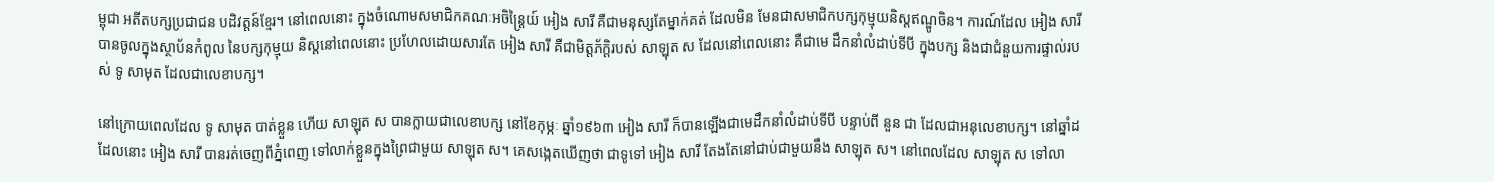ម្ពុជា អតីតបក្សប្រជាជន បដិវត្តន៍ខ្មែរ។ នៅពេលនោះ ក្នុងចំណោមសមាជិកគណៈអចិន្ត្រៃយ៍ អៀង សារី គឺជាមនុស្សតែម្នាក់គត់ ដែលមិន មែនជាសមាជិកបក្សកុម្មុយនិស្តឥណ្ឌូចិន។ ការណ៍ដែល អៀង សារី បានចូលក្នុងស្ថាប័នកំពូល នៃបក្សកុម្មុយ និស្តនៅពេលនោះ ប្រហែលដោយសារតែ អៀង សារី គឺជាមិត្តភ័ក្តិរបស់ សាឡុត ស ដែលនៅពេលនោះ គឺជាមេ ដឹកនាំលំដាប់ទីបី ក្នុងបក្ស និងជាជំនួយការផ្ទាល់របស់ ទូ សាមុត ដែលជាលេខាបក្ស។

នៅក្រោយពេលដែល ទូ សាមុត បាត់ខ្លួន ហើយ សាឡុត ស បានក្លាយជាលេខាបក្ស នៅខែកុម្ភៈ ឆ្នាំ១៩៦៣ អៀង សារី ក៏បានឡើងជាមេដឹកនាំលំដាប់ទីបី បន្ទាប់ពី នួន ជា ដែលជាអនុលេខាបក្ស។ នៅឆ្នាំដដែលនោះ អៀង សារី បានរត់ចេញពីភ្នំពេញ ទៅលាក់ខ្លួនក្នុងព្រៃជាមួយ សាឡុត ស។ គេសង្កេតឃើញថា ជាទូទៅ អៀង សារី តែងតែនៅជាប់ជាមួយនឹង សាឡុត ស។ នៅពេលដែល សាឡុត ស ទៅលា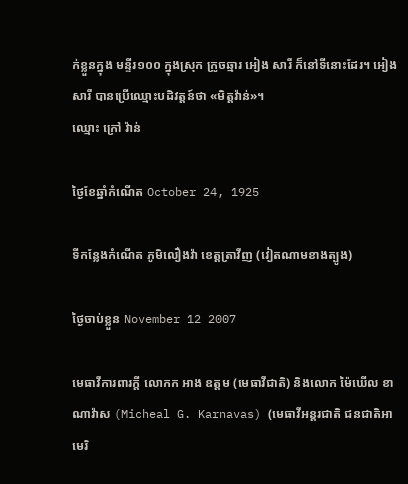ក់ខ្លួនក្នុង មន្ទីរ១០០ ក្នុងស្រុក ក្រូចឆ្មារ អៀង សារី ក៏នៅទីនោះដែរ។ អៀង សារី បានប្រើឈ្មោះបដិវត្តន៍ថា «មិត្តវ៉ាន់»។
ឈ្មោះ ក្រៅ វ៉ាន់

ថ្ងៃខែឆ្នាំកំណើត October 24, 1925

ទីកន្លែងកំណើត ភូមិលឿងវ៉ា ខេត្តត្រាវីញ (វៀតណាមខាងត្បូង)

ថ្ងៃចាប់ខ្លួន November 12 2007

មេធាវីការពារក្តី លោកក អាង ឧត្តម (មេធាវីជាតិ) និងលោក ម៉ៃឃើល ខាណាវ៉ាស (Micheal G. Karnavas) (មេធាវីអន្តរជាតិ ជនជាតិអាមេរិ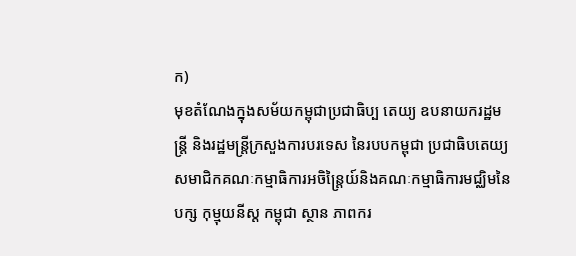ក)
មុខតំណែងក្នុងសម័យកម្ពុជាប្រជាធិប្ប តេយ្យ ឧបនាយករដ្ឋមន្ត្រី និងរដ្ឋមន្រ្តីក្រសួងការបរទេស នៃរបបកម្ពុជា ប្រជាធិបតេយ្យ សមាជិកគណៈកម្មាធិការអចិន្ត្រៃយ៍និងគណៈកម្មាធិការមជ្ឈិមនៃបក្ស កុម្មុយនីស្ត កម្ពុជា ស្ថាន ភាពករ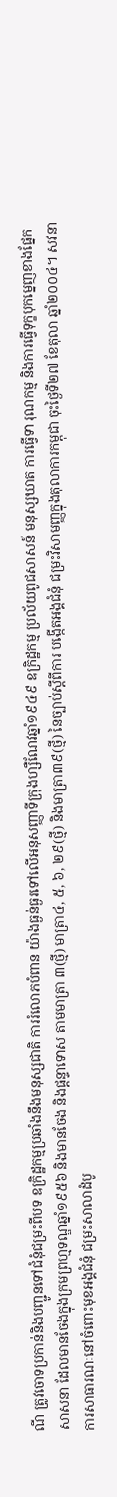ណី ត្រូវចោទប្រកាន់និងបញ្ជូនទៅជំនុំជម្រះពីបទ ឧក្រិដ្ឋកម្មប្រឆាំងនឹងមនុស្សជាតិ ការរំលោភបំពាន យ៉ាងធ្ងន់ធ្ងរទៅលើអនុសញ្ញាទីក្រុងហ្សឺណែវឆ្នាំ១៩៤៩ ឧក្រិដ្ឋកម្ម ប្រល័យពូជសាសន៍ មនុស្សឃាត ការធ្វើទា រុណកម្ម និងការធ្វើទុក្ខបុកម្នេញខាងផ្នែក សាសនា ដែលមានចែងក្នុងក្រមព្រហ្មទណ្ឌឆ្នាំ១៩៥៦ និងមានចែង និងផ្តន្ទាទោស តាមមាត្រា ៣(ថ្មី) មាត្រា៤, ៥, ៦, ២៩(ថ្មី) និងមាត្រា៣៩(ថ្មី) នៃច្បាប់ស្តីពីការ បង្កើតអង្គជំនុំ ជម្រះវិសាមញ្ញក្នុងតុលាការកម្ពុជា ចុះថ្ងៃទី២៧ ខែតុលា ឆ្នាំ២០០៤។ សវនាការសាធារណៈនៅចំពោះមុខអង្គជំនុំ ជម្រះសាលាដំបូ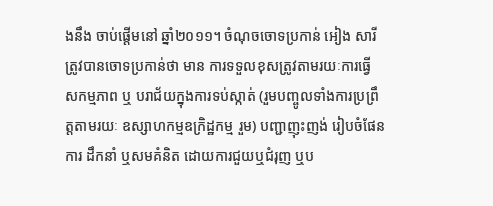ងនឹង ចាប់ផ្តើមនៅ ឆ្នាំ២០១១។ ចំណុចចោទប្រកាន់ អៀង សារី ត្រូវបានចោទប្រកាន់ថា មាន ការទទួលខុសត្រូវតាមរយៈការធ្វើ សកម្មភាព ឬ បរាជ័យក្នុងការទប់ស្កាត់ (រួមបញ្ចូលទាំងការប្រព្រឹត្តតាមរយៈ ឧស្សាហកម្មឧក្រិដ្ឋកម្ម រួម) បញ្ជាញុះញង់ រៀបចំផែនការ ដឹកនាំ ឬសមគំនិត ដោយការជួយឬជំរុញ ឬប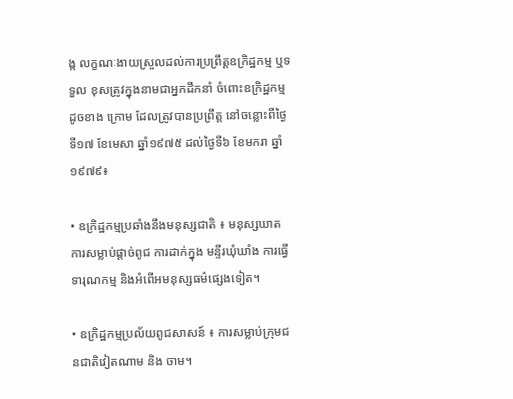ង្ក លក្ខណៈងាយស្រួលដល់ការប្រព្រឹត្តឧក្រិដ្ឋកម្ម ឬទទួល ខុសត្រូវក្នុងនាមជាអ្នកដឹកនាំ ចំពោះឧក្រិដ្ឋកម្មដូចខាង ក្រោម ដែលត្រូវបានប្រព្រឹត្ត នៅចន្លោះពីថ្ងៃទី១៧ ខែមេសា ឆ្នាំ១៩៧៥ ដល់ថ្ងៃទី៦ ខែមករា ឆ្នាំ១៩៧៩៖

• ឧក្រិដ្ឋកម្មប្រឆាំងនឹងមនុស្សជាតិ ៖ មនុស្សឃាត ការសម្លាប់ផ្តាច់ពូជ ការដាក់ក្នុង មន្ទីរឃុំឃាំង ការធ្វើទារុណកម្ម និងអំពើអមនុស្សធម៌ផ្សេងទៀត។

• ឧក្រិដ្ឋកម្មប្រល័យពូជសាសន៍ ៖ ការសម្លាប់ក្រុមជនជាតិវៀតណាម និង ចាម។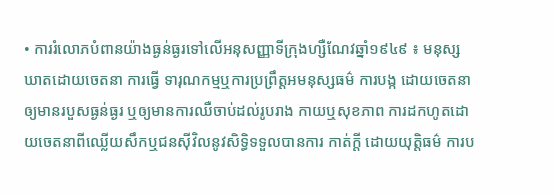• ការរំលោភបំពានយ៉ាងធ្ងន់ធ្ងរទៅលើអនុសញ្ញាទីក្រុងហ្សឺណែវឆ្នាំ១៩៤៩ ៖ មនុស្សឃាតដោយចេតនា ការធ្វើ ទារុណកម្មឬការប្រព្រឹត្តអមនុស្សធម៌ ការបង្ក ដោយចេតនាឲ្យមានរបួសធ្ងន់ធ្ងរ ឬឲ្យមានការឈឺចាប់ដល់រូបរាង កាយឬសុខភាព ការដកហូតដោយចេតនាពីឈ្លើយសឹកឬជនស៊ីវិលនូវសិទ្ធិទទួលបានការ កាត់ក្តី ដោយយុត្តិធម៌ ការប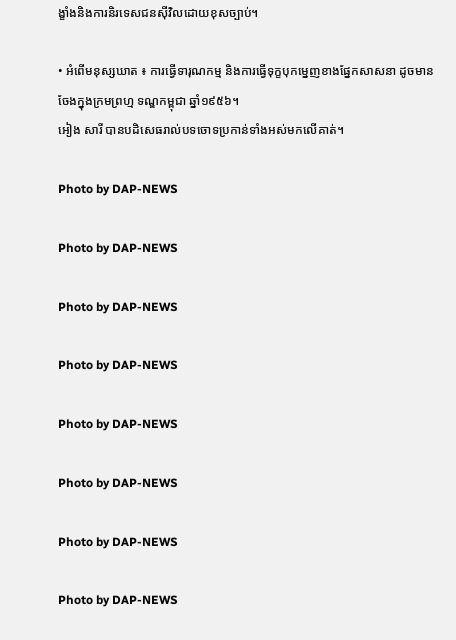ង្ខាំងនិងការនិរទេសជនស៊ីវិលដោយខុសច្បាប់។

• អំពើមនុស្សឃាត ៖ ការធ្វើទារុណកម្ម និងការធ្វើទុក្ខបុកម្នេញខាងផ្នែកសាសនា ដូចមាន ចែងក្នុងក្រមព្រហ្ម ទណ្ឌកម្ពុជា ឆ្នាំ១៩៥៦។
អៀង សារី បានបដិសេធរាល់បទចោទប្រកាន់ទាំងអស់មកលើគាត់។

Photo by DAP-NEWS

Photo by DAP-NEWS

Photo by DAP-NEWS

Photo by DAP-NEWS

Photo by DAP-NEWS

Photo by DAP-NEWS

Photo by DAP-NEWS

Photo by DAP-NEWS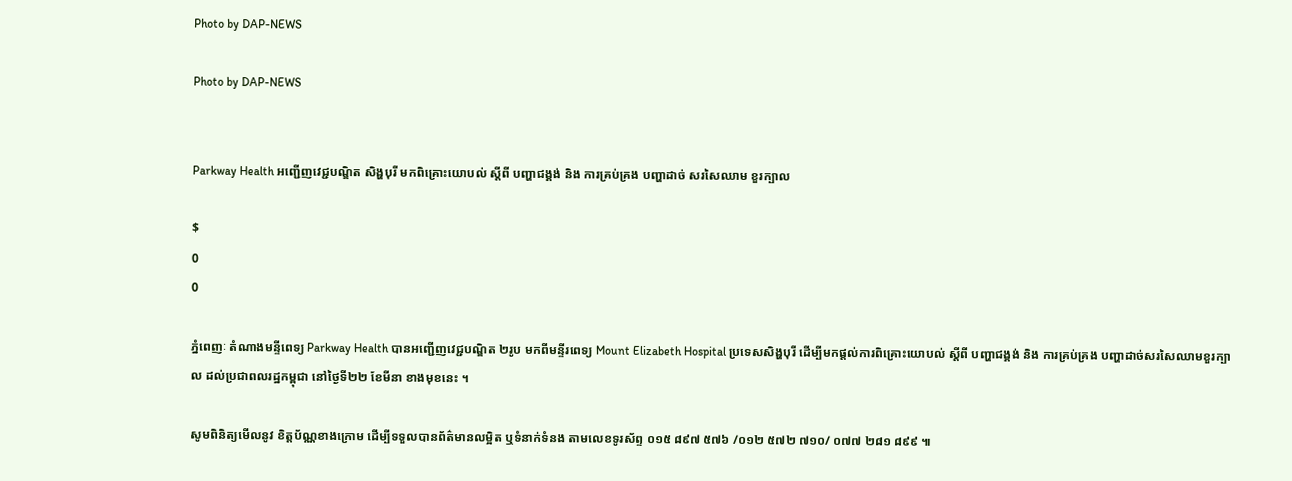Photo by DAP-NEWS

Photo by DAP-NEWS


Parkway Health អញ្ជើញវេជ្ជបណ្ឌិត សិង្ហបុរី មកពិគ្រោះយោបល់ ស្តីពី បញ្ហាជង្គង់ និង ការគ្រប់គ្រង បញ្ហាដាច់ សរសៃឈាម ខួរក្បាល

$
0
0

ភ្នំពេញៈ តំណាងមន្ទីពេទ្យ Parkway Health បានអញ្ជើញវេជ្ជបណ្ឌិត ២រូប មកពីមន្ទីរពេទ្យ Mount Elizabeth Hospital ប្រទេសសិង្ហបុរី ដើម្បីមកផ្តល់ការពិគ្រោះយោបល់ ស្តីពី បញ្ហាជង្គង់ និង ការគ្រប់គ្រង បញ្ហាដាច់សរសៃឈាមខួរក្បាល ដល់ប្រជាពលរដ្ឋកម្ពុជា នៅថ្ងៃទី២២ ខែមីនា ខាងមុខនេះ ។

សូមពិនិត្យមើលនូវ ខិត្តប័ណ្ណខាងក្រោម ដើម្បីទទួលបានព័ត៌មានលម្អិត ឬទំនាក់ទំនង តាមលេខទូរស័ព្ទ ០១៥ ៨៩៧ ៥៧៦ /០១២ ៥៧២ ៧១០/ ០៧៧ ២៨១ ៨៩៩ ៕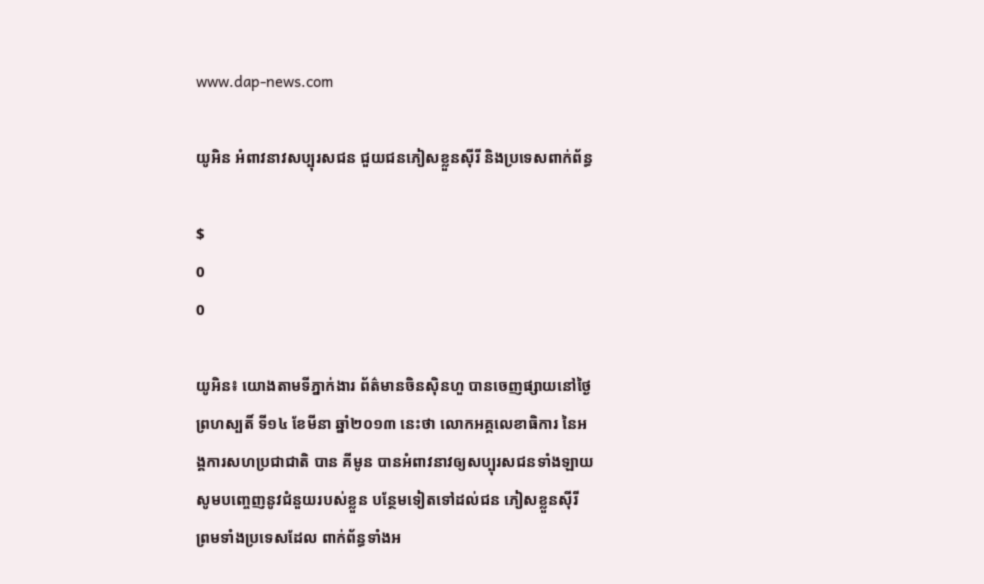www.dap-news.com

យូអិន អំពាវនាវសប្បុរសជន ជួយជនភៀសខ្លួនស៊ីរី និងប្រទេសពាក់ព័ន្ធ

$
0
0

យូអិន៖ យោងតាមទីភ្នាក់ងារ ព័ត៌មានចិនស៊ិនហួ បានចេញផ្សាយនៅថ្ងៃព្រហស្បតិ៍ ទី១៤ ខែមីនា ឆ្នាំ២០១៣ នេះថា លោកអគ្គលេខាធិការ នៃអង្គការសហប្រជាជាតិ បាន គីមូន បានអំពាវនាវឲ្យសប្បុរសជនទាំងឡាយ សូមបញ្ចេញនូវជំនួយរបស់ខ្លួន បន្ថែមទៀតទៅដល់ជន ភៀសខ្លួនស៊ីរី ព្រមទាំងប្រទេសដែល ពាក់ព័ន្ធទាំងអ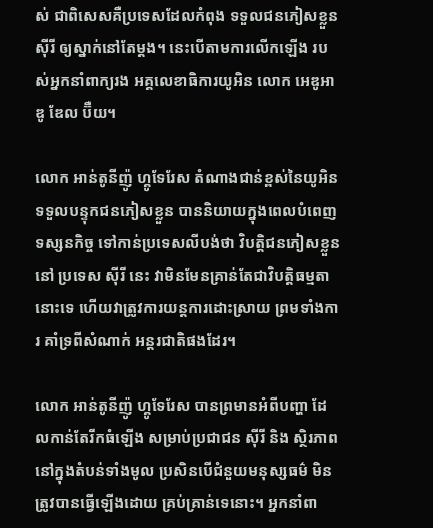ស់ ជាពិសេសគឺប្រទេសដែលកំពុង ទទួលជនភៀសខ្លួនស៊ីរី ឲ្យស្នាក់នៅតែម្តង។ នេះបើតាមការលើកឡើង របស់អ្នកនាំពាក្យរង អគ្គលេខាធិការយូអិន លោក អេឌូអាឌូ ឌែល ប៊ឺយ។

លោក អាន់តូនីញ៉ូ ហ្គូទែរែស តំណាងជាន់ខ្ពស់នៃយូអិន ទទួលបន្ទុកជនភៀសខ្លួន បាននិយាយក្នុងពេលបំពេញទស្សនកិច្ច ទៅកាន់ប្រទេសលីបង់ថា វិបត្តិជនភៀសខ្លួននៅ ប្រទេស ស៊ីរី នេះ វាមិនមែនគ្រាន់តែជាវិបត្តិធម្មតានោះទេ ហើយវាត្រូវការយន្តការដោះស្រាយ ព្រមទាំងការ គាំទ្រពីសំណាក់ អន្តរជាតិផងដែរ។

លោក អាន់តូនីញ៉ូ ហ្គូទែរែស បានព្រមានអំពីបញ្ហា ដែលកាន់តែរីកធំឡើង សម្រាប់ប្រជាជន ស៊ីរី និង ស្ថិរភាពនៅក្នុងតំបន់ទាំងមូល ប្រសិនបើជំនួយមនុស្សធម៌ មិនត្រូវបានធ្វើឡើងដោយ គ្រប់គ្រាន់ទេនោះ។ អ្នកនាំពា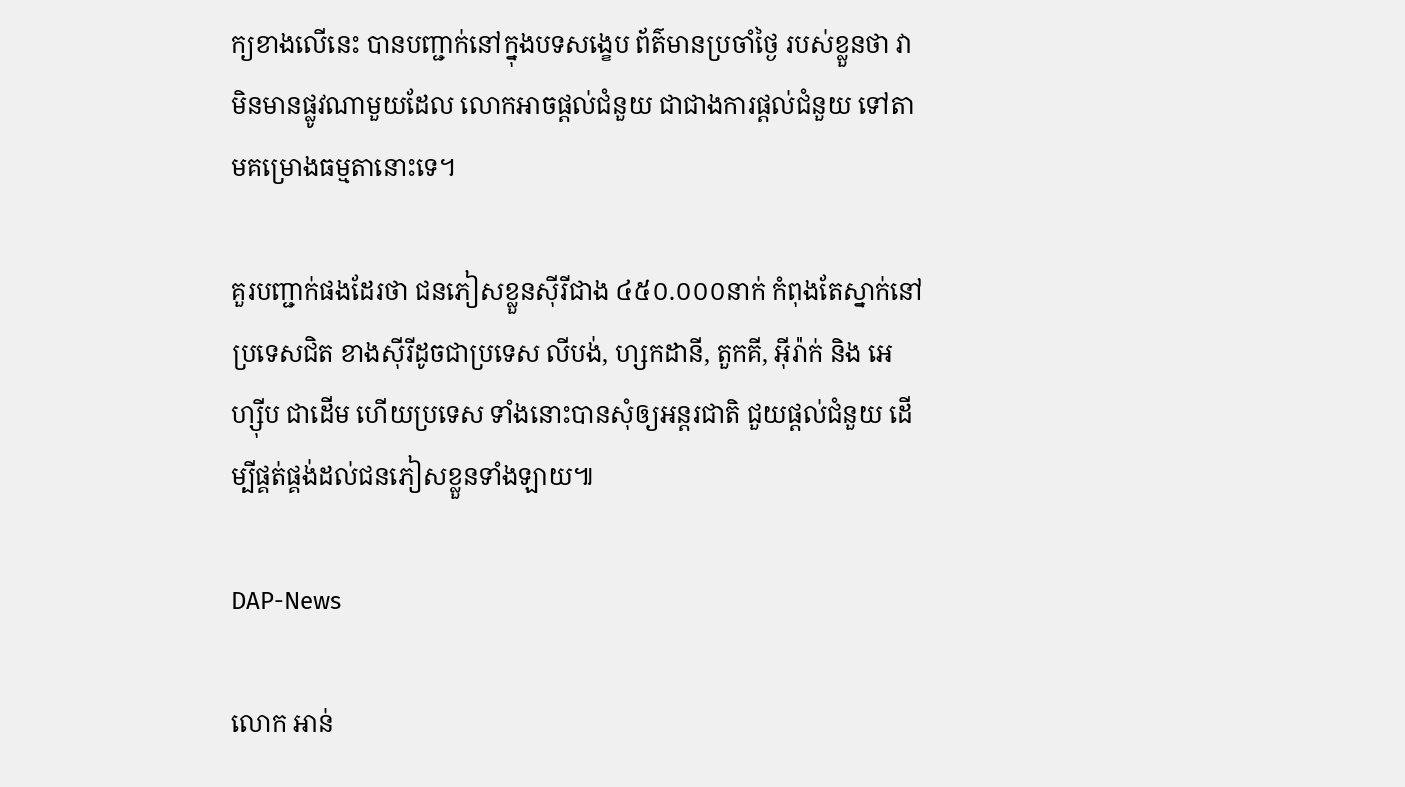ក្យខាងលើនេះ បានបញ្ជាក់នៅក្នុងបទសង្ខេប ព័ត៌មានប្រចាំថ្ងៃ របស់ខ្លួនថា វាមិនមានផ្លូវណាមួយដែល លោកអាចផ្តល់ជំនួយ ជាជាងការផ្តល់ជំនួយ ទៅតាមគម្រោងធម្មតានោះទេ។

គួរបញ្ជាក់ផងដែរថា ជនភៀសខ្លួនស៊ីរីជាង ៤៥០.០០០នាក់ កំពុងតែស្នាក់នៅប្រទេសជិត ខាងស៊ីរីដូចជាប្រទេស លីបង់, ហ្សកដានី, តួកគី, អ៊ីរ៉ាក់ និង អេហ្ស៊ីប ជាដើម ហើយប្រទេស ទាំងនោះបានសុំឲ្យអន្តរជាតិ ជួយផ្តល់ជំនួយ ដើម្បីផ្គត់ផ្គង់ដល់ជនភៀសខ្លួនទាំងឡាយ៕

DAP-News

លោក អាន់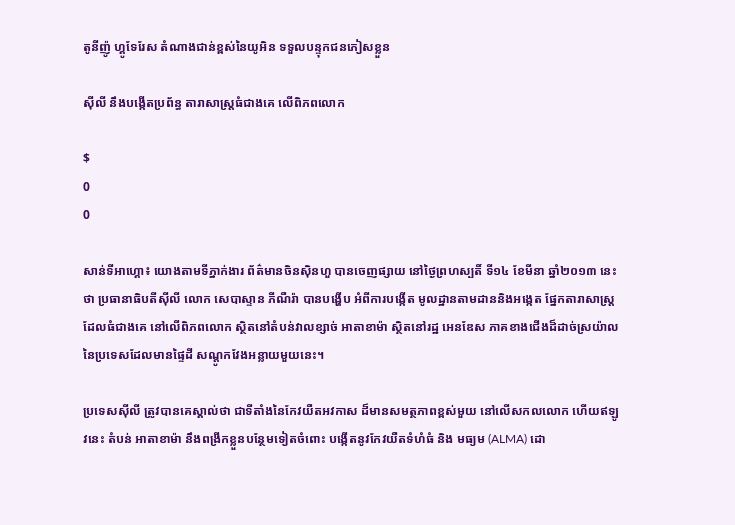តូនីញ៉ូ ហ្គូទែរែស តំណាងជាន់ខ្ពស់នៃយូអិន ទទួលបន្ទុកជនភៀសខ្លួន

ស៊ីលី នឹងបង្កើតប្រព័ន្ធ តារាសាស្ត្រធំជាងគេ លើពិភពលោក

$
0
0

សាន់ទីអាហ្គោ៖ យោងតាមទីភ្នាក់ងារ ព័ត៌មានចិនស៊ិនហួ បានចេញផ្សាយ នៅថ្ងៃព្រហស្បតិ៍ ទី១៤ ខែមីនា ឆ្នាំ២០១៣ នេះថា ប្រធានាធិបតីស៊ីលី លោក សេបាស្ទាន ភីណឺរ៉ា បានបង្ហើប អំពីការបង្កើត មូលដ្ឋានតាមដាននិងអង្កេត ផ្នែកតារាសាស្ត្រដែលធំជាងគេ នៅលើពិភពលោក ស្ថិតនៅតំបន់វាលខ្សាច់ អាតាខាម៉ា ស្ថិតនៅរដ្ឋ អេនឌែស ភាគខាងជើងដ៏ដាច់ស្រយ៉ាល នៃប្រទេសដែលមានផ្ទៃដី សណ្តូកវែងអន្លាយមួយនេះ។

ប្រទេសស៊ីលី ត្រូវបានគេស្គាល់ថា ជាទីតាំងនៃកែវយឺតអវកាស ដ៏មានសមត្ថភាពខ្ពស់មួយ នៅលើសកលលោក ហើយឥឡូវនេះ តំបន់ អាតាខាម៉ា នឹងពង្រីកខ្លួនបន្ថែមទៀតចំពោះ បង្កើតនូវកែវយឺតទំហំធំ និង មធ្យម (ALMA) ដោ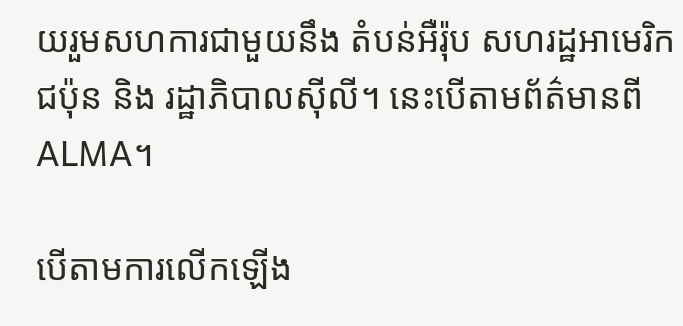យរួមសហការជាមួយនឹង តំបន់អឺរ៉ុប សហរដ្ឋអាមេរិក ជប៉ុន និង រដ្ឋាភិបាលស៊ីលី។ នេះបើតាមព័ត៌មានពី ALMA។

បើតាមការលើកឡើង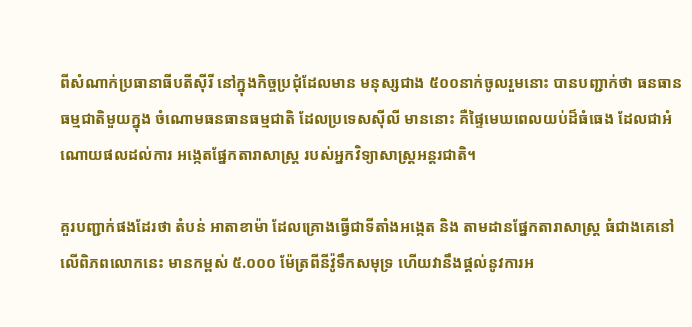ពីសំណាក់ប្រធានាធីបតីស៊ីរី នៅក្នុងកិច្ចប្រជុំដែលមាន មនុស្សជាង ៥០០នាក់ចូលរួមនោះ បានបញ្ជាក់ថា ធនធានធម្មជាតិមួយក្នុង ចំណោមធនធានធម្មជាតិ ដែលប្រទេសស៊ីលី មាននោះ គឺផ្ទៃមេឃពេលយប់ដ៏ធំធេង ដែលជាអំណោយផលដល់ការ អង្កេតផ្នែកតារាសាស្ត្រ របស់អ្នកវិទ្យាសាស្ត្រអន្តរជាតិ។

គួរបញ្ជាក់ផងដែរថា តំបន់ អាតាខាម៉ា ដែលគ្រោងធ្វើជាទីតាំងអង្កេត និង តាមដានផ្នែកតារាសាស្ត្រ ធំជាងគេនៅលើពិភពលោកនេះ មានកម្ពស់ ៥.០០០ ម៉ែត្រពីនីវ៉ូទឹកសមុទ្រ ហើយវានឹងផ្តល់នូវការអ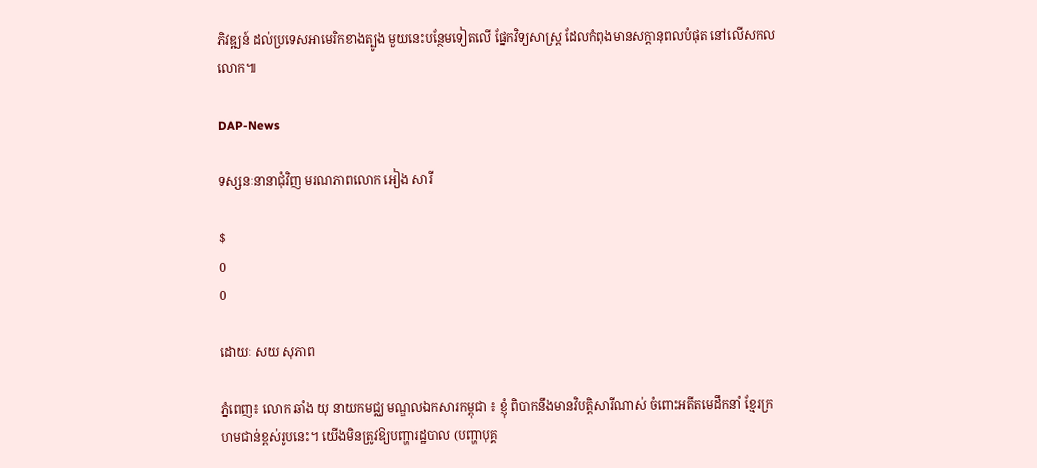ភិវឌ្ឍន៍ ដល់ប្រទេសអាមេរិកខាងត្បូង មួយនេះបន្ថែមទៀតលើ ផ្នែកវិទ្យសាស្ត្រ ដែលកំពុងមានសក្ដានុពលបំផុត នៅលើសកលលោក៕

DAP-News

ទស្សនៈនានាជុំវិញ មរណភាពលោក អៀង សារី

$
0
0

ដោយៈ សយ សុភាព

ភ្នំពេញ៖ លោក ឆាំង យុ នាយកមជ្ឈ មណ្ឌលឯកសារកម្ពុជា ៖ ខ្ញុំ ពិបាកនឹងមានវិបត្តិសារីណាស់ ចំពោះអតីតមេដឹកនាំ ខ្មែរក្រហមជាន់ខ្ពស់រូបនេះ។ យើងមិនត្រូវឱ្យបញ្ហារដ្ឋបាល (បញ្ហាបុគ្គ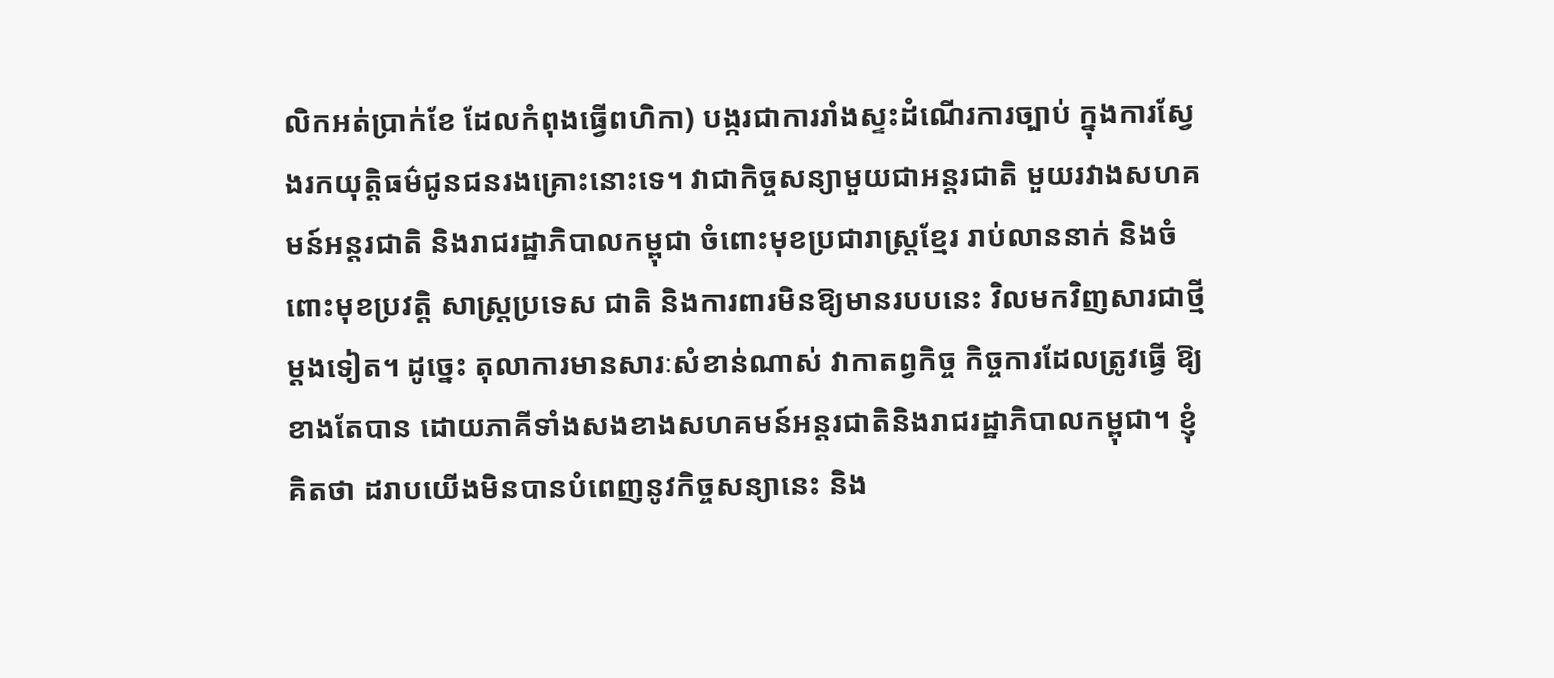លិកអត់ប្រាក់ខែ ដែលកំពុងធ្វើពហិកា) បង្ករជាការរាំងស្ទះដំណើរការច្បាប់ ក្នុងការស្វែងរកយុត្តិធម៌ជូនជនរងគ្រោះនោះទេ។ វាជាកិច្ចសន្យាមួយជាអន្តរជាតិ មួយរវាងសហគមន៍អន្តរជាតិ និងរាជរដ្ឋាភិបាលកម្ពុជា ចំពោះមុខប្រជារាស្រ្តខ្មែរ រាប់លាននាក់ និងចំពោះមុខប្រវត្តិ សាស្រ្តប្រទេស ជាតិ និងការពារមិនឱ្យមានរបបនេះ វិលមកវិញសារជាថ្មីម្តងទៀត។ ដូច្នេះ តុលាការមានសារៈសំខាន់ណាស់ វាកាតព្វកិច្ច កិច្ចការដែលត្រូវធ្វើ ឱ្យខាងតែបាន ដោយភាគីទាំងសងខាងសហគមន៍អន្តរជាតិនិងរាជរដ្ឋាភិបាលកម្ពុជា។ ខ្ញុំគិតថា ដរាបយើងមិនបានបំពេញនូវកិច្ចសន្យានេះ និង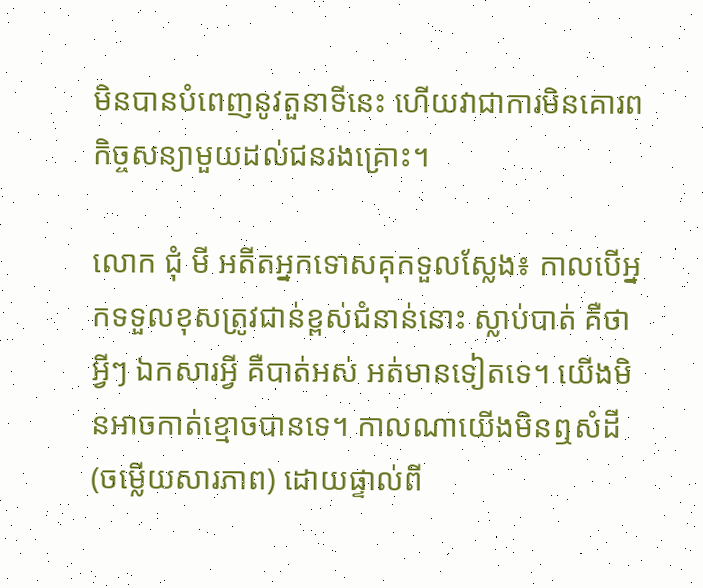មិនបានបំពេញនូវតួនាទីនេះ ហើយវាជាការមិនគោរពកិច្ចសន្យាមួយដល់ជនរងគ្រោះ។

លោក ជុំ មី អតីតអ្នកទោសគុកទួលស្លែង៖ កាលបើអ្នកទទួលខុសត្រូវជាន់ខ្ពស់ជំនាន់នោះ ស្លាប់បាត់ គឺថា អ្វីៗ ឯកសារអ្វី គឺបាត់អស់ អត់មានទៀតទេ។ យើងមិនអាចកាត់ខ្មោចបានទេ។ កាលណាយើងមិនឮសំដី (ចម្លើយសារភាព) ដោយផ្ទាល់ពី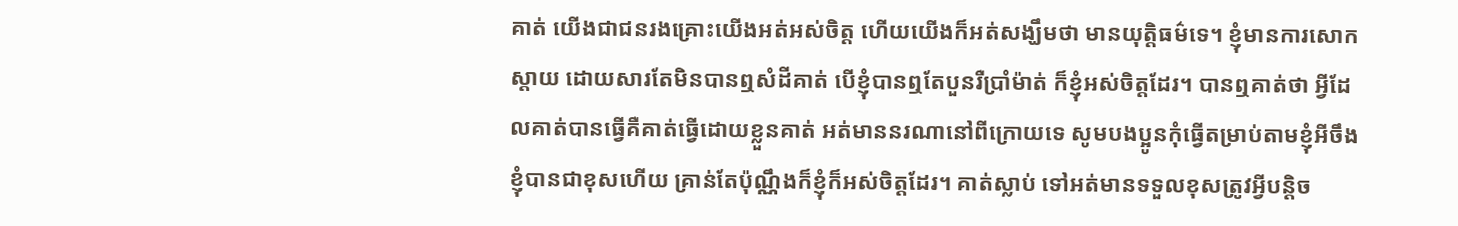គាត់ យើងជាជនរងគ្រោះយើងអត់អស់ចិត្ត ហើយយើងក៏អត់សង្ឃឹមថា មានយុត្តិធម៌ទេ។ ខ្ញុំមានការសោកស្តាយ ដោយសារតែមិនបានឮសំដីគាត់ បើខ្ញុំបានឮតែបួនរឺប្រាំម៉ាត់ ក៏ខ្ញុំអស់ចិត្តដែរ។ បានឮគាត់ថា អ្វីដែលគាត់បានធ្វើគឺគាត់ធ្វើដោយខ្លួនគាត់ អត់មាននរណានៅពីក្រោយទេ សូមបងប្អូនកុំធ្វើតម្រាប់តាមខ្ញុំអីចឹង ខ្ញុំបានជាខុសហើយ គ្រាន់តែប៉ុណ្ណឹងក៏ខ្ញុំក៏អស់ចិត្តដែរ។ គាត់ស្លាប់ ទៅអត់មានទទួលខុសត្រូវអ្វីបន្តិច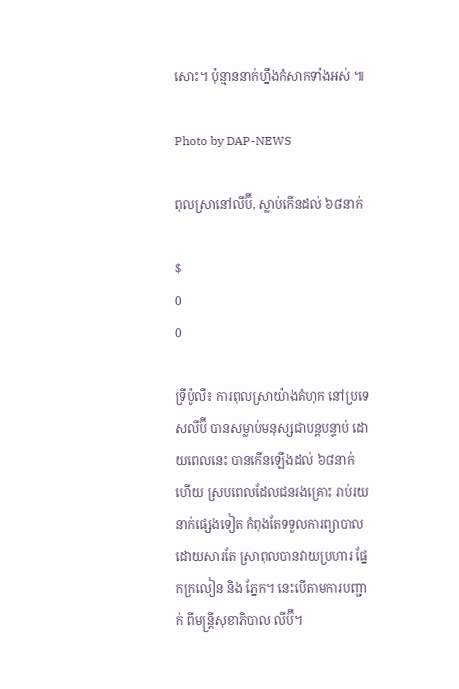សោះ។ ប៉ុន្មាននាក់ហ្នឹងកំសាកទាំងអស់ ៕

Photo by DAP-NEWS

ពុលស្រានៅលីប៊ី, ស្លាប់កើនដល់ ៦៨នាក់

$
0
0

ទ្រីប៉ូលី៖ ការពុលស្រាយ៉ាងគំហុក នៅប្រទេសលីប៊ី បានសម្លាប់មនុស្សជាបន្តបន្ទាប់ ដោយពេលនេះ បានកើនឡើងដល់ ៦៨នាក់ហើយ ស្របពេលដែលជនរងគ្រោះ រាប់រយនាក់ផ្សេងទៀត កំពុងតែទទួលការព្យាបាល ដោយសារតែ ស្រាពុលបានវាយប្រហារ ផ្នែកក្រលៀន និង ភ្នែក។ នេះបើតាមការបញ្ជាក់ ពីមន្ត្រីសុខាភិបាល លីប៊ី។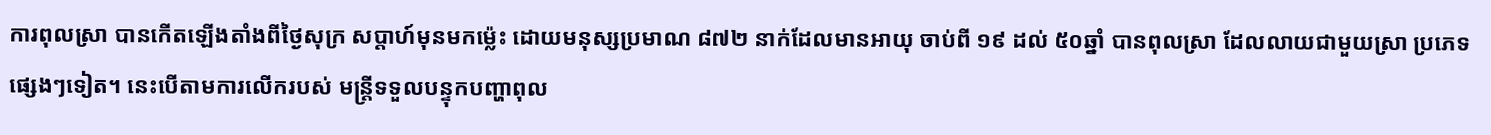ការពុលស្រា បានកើតឡើងតាំងពីថ្ងៃសុក្រ សប្តាហ៍មុនមកម្ល៉េះ ដោយមនុស្សប្រមាណ ៨៧២ នាក់ដែលមានអាយុ ចាប់ពី ១៩ ដល់ ៥០ឆ្នាំ បានពុលស្រា ដែលលាយជាមួយស្រា ប្រភេទផ្សេងៗទៀត។ នេះបើតាមការលើករបស់ មន្ត្រីទទួលបន្ទុកបញ្ហាពុល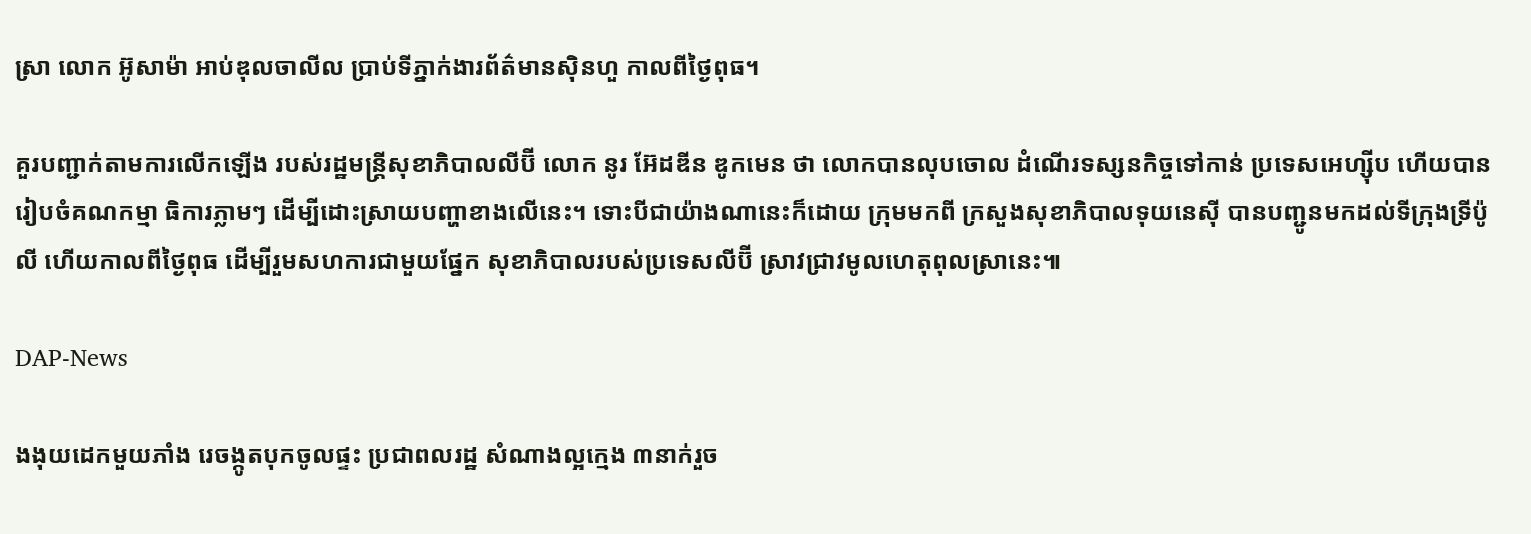ស្រា លោក អ៊ូសាម៉ា អាប់ឌុលចាលីល ប្រាប់ទីភ្នាក់ងារព័ត៌មានស៊ិនហួ កាលពីថ្ងៃពុធ។

គួរបញ្ជាក់តាមការលើកឡើង របស់រដ្ឋមន្ត្រីសុខាភិបាលលីប៊ី លោក នូរ អ៊ែដឌីន ឌូកមេន ថា លោកបានលុបចោល ដំណើរទស្សនកិច្ចទៅកាន់ ប្រទេសអេហ្ស៊ីប ហើយបានរៀបចំគណកម្មា ធិការភ្លាមៗ ដើម្បីដោះស្រាយបញ្ហាខាងលើនេះ។ ទោះបីជាយ៉ាងណានេះក៏ដោយ ក្រុមមកពី ក្រសួងសុខាភិបាលទុយនេស៊ី បានបញ្ជូនមកដល់ទីក្រុងទ្រីប៉ូលី ហើយកាលពីថ្ងៃពុធ ដើម្បីរួមសហការជាមួយផ្នែក សុខាភិបាលរបស់ប្រទេសលីប៊ី ស្រាវជ្រាវមូលហេតុពុលស្រានេះ៕

DAP-News

ងងុយដេកមួយភាំង រេចង្កូតបុកចូលផ្ទះ ប្រជាពលរដ្ឋ សំណាងល្អក្មេង ៣នាក់រួច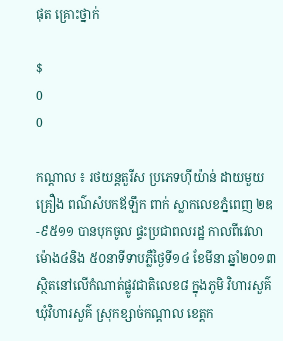ផុត គ្រោះថ្នាក់

$
0
0

កណ្ដាល ៖ រថយន្ដតួរីស ប្រភេទហ៊ីយ៉ាន់ ដាយមួយគ្រឿង ពណ៌សំបកឪឡឹក ពាក់ ស្លាកលេខភ្នំពេញ ២ឌ-៩៥១១ បានបុកចូល ផ្ទះប្រជាពលរដ្ឋ កាលពីវេលាម៉ោង៤និង ៥០នាទីទាបភ្លឺថ្ងៃទី១៤ ខែមីនា ឆ្នាំ២០១៣ ស្ថិតនៅលើកំណាត់ផ្លូវជាតិលេខ៨ ក្នុងភូមិ វិហារសួគ៌ ឃុំវិហារសួគ៌ ស្រុកខ្សាច់កណ្ដាល ខេត្ដក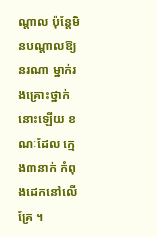ណ្ដាល ប៉ុន្ដែមិនបណ្ដាលឱ្យនរណា ម្នាក់រងគ្រោះថ្នាក់នោះឡើយ ខណៈដែល ក្មេង៣នាក់ កំពុងដេកនៅលើគ្រែ ។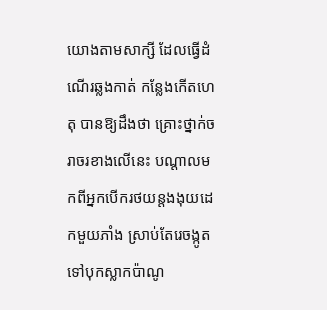យោងតាមសាក្សី ដែលធ្វើដំណើរឆ្លងកាត់ កន្លែងកើតហេតុ បានឱ្យដឹងថា គ្រោះថ្នាក់ចរាចរខាងលើនេះ បណ្ដាលមកពីអ្នកបើករថយន្ដងងុយដេកមួយភាំង ស្រាប់តែរេចង្កូត ទៅបុកស្លាកប៉ាណូ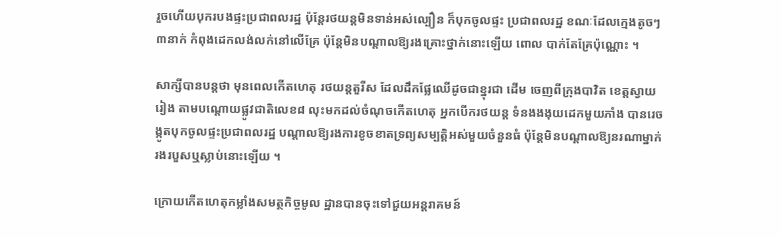រួចហើយបុករបងផ្ទះប្រជាពលរដ្ឋ ប៉ុន្ដែរថយន្ដមិនទាន់អស់ល្បឿន ក៏បុកចូលផ្ទះ ប្រជាពលរដ្ឋ ខណៈដែលក្មេងតូចៗ៣នាក់ កំពុងដេកលង់លក់នៅលើគ្រែ ប៉ុន្ដែមិនបណ្ដាលឱ្យរងគ្រោះថ្នាក់នោះឡើយ ពោល បាក់តែគ្រែប៉ុណ្ណោះ ។

សាក្សីបានបន្ដថា មុនពេលកើតហេតុ រថយន្ដតួរីស ដែលដឹកផ្លែឈើដូចជាខ្នុរជា ដើម ចេញពីក្រុងបាវិត ខេត្ដស្វាយរៀង តាមបណ្ដោយផ្លូវជាតិលេខ៨ លុះមកដល់ចំណុចកើតហេតុ អ្នកបើករថយន្ដ ទំនងងងុយដេកមួយភាំង បានរេចង្កូតបុកចូលផ្ទះប្រជាពលរដ្ឋ បណ្ដាលឱ្យរងការខូចខាតទ្រព្យសម្បត្ដិអស់មួយចំនួនធំ ប៉ុន្ដែមិនបណ្ដាលឱ្យនរណាម្នាក់ រងរបួសឬស្លាប់នោះឡើយ ។

ក្រោយកើតហេតុកម្លាំងសមត្ថកិច្ចមូល ដ្ឋានបានចុះទៅជួយអន្ដរាគមន៍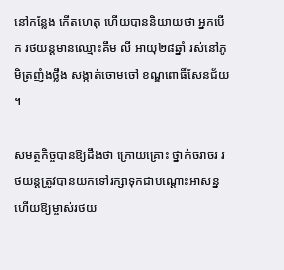នៅកន្លែង កើតហេតុ ហើយបាននិយាយថា អ្នកបើក រថយន្ដមានឈ្មោះគឹម លី អាយុ២៨ឆ្នាំ រស់នៅភូមិត្រញំងថ្លឹង សង្កាត់ចោមចៅ ខណ្ឌពោធិ៍សែនជ័យ ។

សមត្ថកិច្ចបានឱ្យដឹងថា ក្រោយគ្រោះ ថ្នាក់ចរាចរ រថយន្ដត្រូវបានយកទៅរក្សាទុកជាបណ្ដោះអាសន្ន ហើយឱ្យម្ចាស់រថយ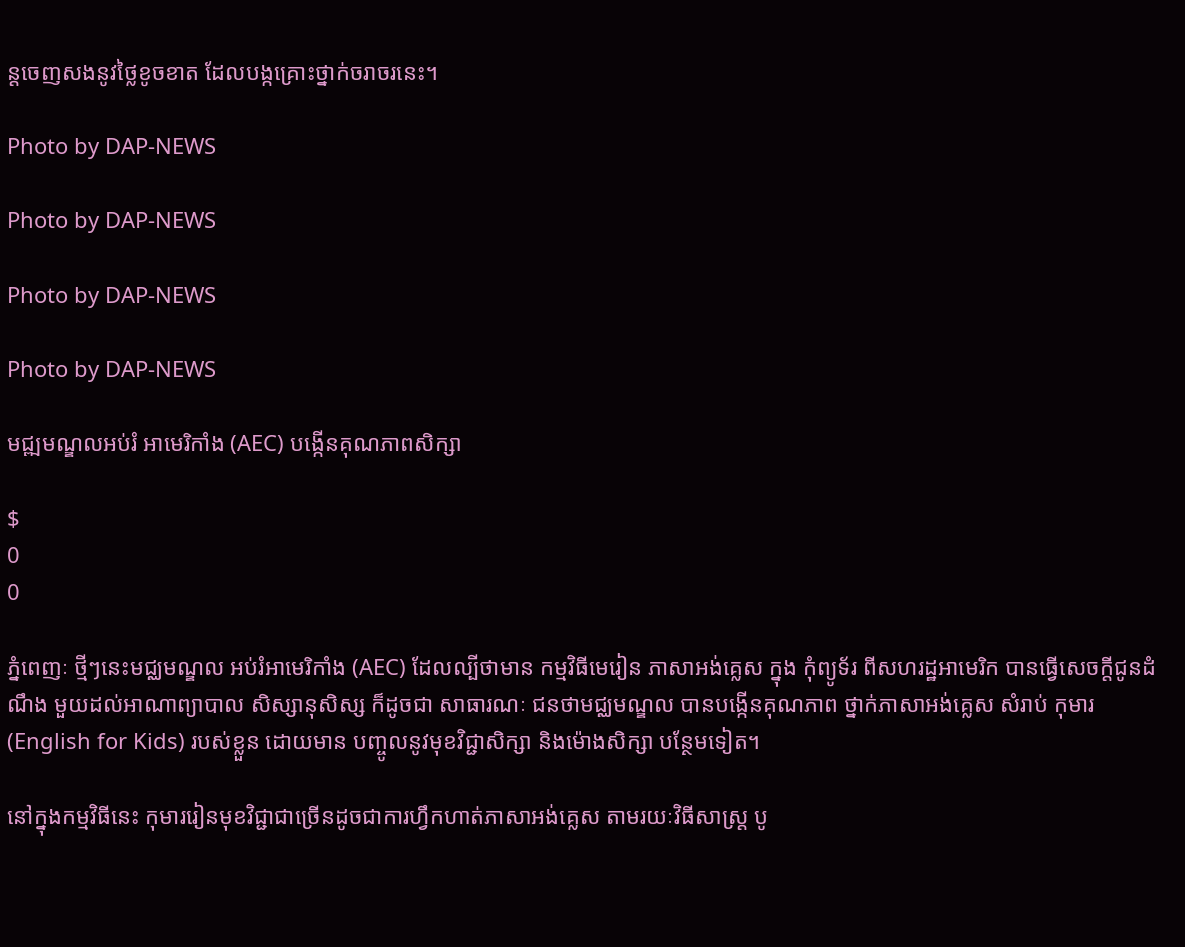ន្ដចេញសងនូវថ្លៃខូចខាត ដែលបង្កគ្រោះថ្នាក់ចរាចរនេះ។

Photo by DAP-NEWS

Photo by DAP-NEWS

Photo by DAP-NEWS

Photo by DAP-NEWS

មជ្ឍមណ្ឌលអប់រំ អាមេរិកាំង (AEC) បង្កើនគុណភាពសិក្សា

$
0
0

ភ្នំពេញៈ ថ្មីៗនេះមជ្ឈមណ្ឌល អប់រំអាមេរិកាំង (AEC) ដែលល្បីថាមាន កម្មវិធីមេរៀន ភាសាអង់គ្លេស ក្នុង កុំព្យូទ័រ ពីសហរដ្ឋអាមេរិក បានធ្វើសេចក្តីជូនដំណឹង មួយដល់អាណាព្យាបាល សិស្សានុសិស្ស ក៏ដូចជា សាធារណៈ ជនថាមជ្ឈមណ្ឌល បានបង្កើនគុណភាព ថ្នាក់ភាសាអង់គ្លេស សំរាប់ កុមារ (English for Kids) របស់ខ្លួន ដោយមាន បញ្ចូលនូវមុខវិជ្ជាសិក្សា និងម៉ោងសិក្សា បន្ថែមទៀត។

នៅក្នុងកម្មវិធីនេះ កុមាររៀនមុខវិជ្ជាជាច្រើនដូចជាការហ្វឹកហាត់ភាសាអង់គ្លេស តាមរយៈវិធីសាស្រ្ត បូ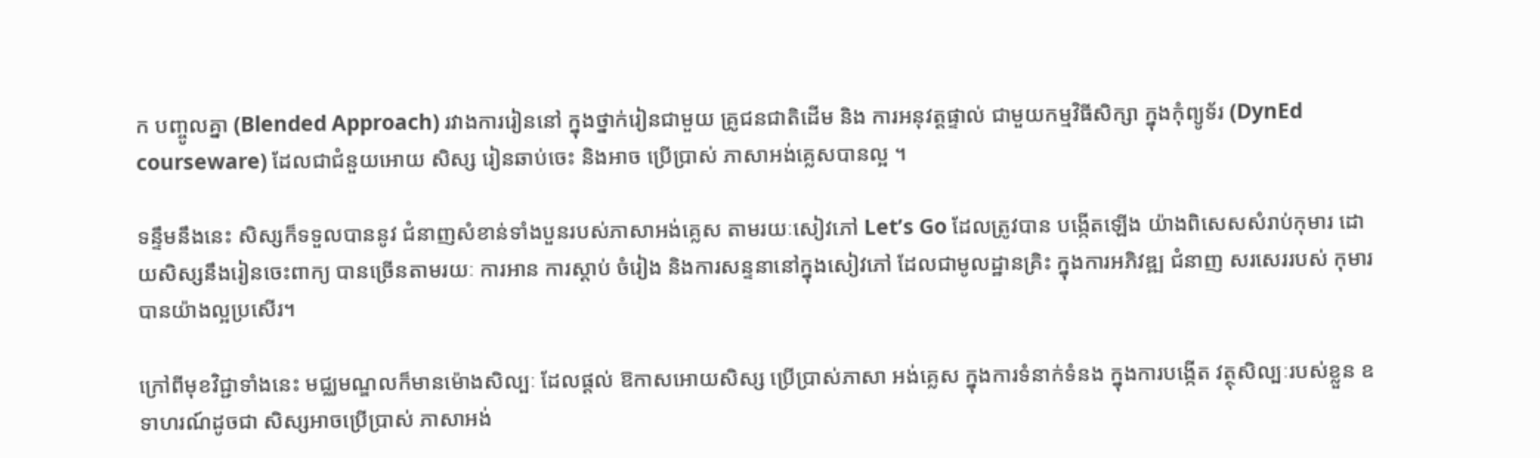ក បញ្ចូលគ្នា (Blended Approach) រវាងការរៀននៅ ក្នុងថ្នាក់រៀនជាមួយ គ្រូជនជាតិដើម និង ការអនុវត្តផ្ទាល់ ជាមួយកម្មវិធីសិក្សា ក្នុងកុំព្យូទ័រ (DynEd courseware) ដែលជាជំនួយអោយ សិស្ស រៀនឆាប់ចេះ និងអាច ប្រើប្រាស់ ភាសាអង់គ្លេសបានល្អ ។

ទន្ទឹមនឹងនេះ សិស្សក៏ទទួលបាននូវ ជំនាញសំខាន់ទាំងបួនរបស់ភាសាអង់គ្លេស តាមរយៈសៀវភៅ Let’s Go ដែលត្រូវបាន បង្កើតឡើង យ៉ាងពិសេសសំរាប់កុមារ ដោយសិស្សនឹងរៀនចេះពាក្យ បានច្រើនតាមរយៈ ការអាន ការស្តាប់ ចំរៀង និងការសន្ទនានៅក្នុងសៀវភៅ ដែលជាមូលដ្ឋានគ្រិះ ក្នុងការអភិវឌ្ឍ ជំនាញ សរសេររបស់ កុមារបានយ៉ាងល្អប្រសើរ។

ក្រៅពីមុខវិជ្ជាទាំងនេះ មជ្ឈមណ្ឌលក៏មានម៉ោងសិល្បៈ ដែលផ្តល់ ឱកាសអោយសិស្ស ប្រើប្រាស់ភាសា អង់គ្លេស ក្នុងការទំនាក់ទំនង ក្នុងការបង្កើត វត្ថុសិល្បៈរបស់ខ្លួន ឧទាហរណ៍ដូចជា សិស្សអាចប្រើប្រាស់ ភាសាអង់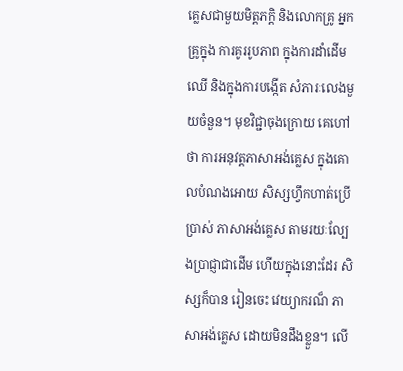គ្លេសជាមួយមិត្តភក្តិ និងលោកគ្រូ អ្នកគ្រូក្នុង ការគូររូបភាព ក្នុងការដាំដើមឈើ និងក្នុងការបង្កើត សំភារៈលេងមួយចំនួន។ មុខវិជ្ជាចុងក្រោយ គេហៅថា ការអនុវត្តភាសាអង់គ្លេស ក្នុងគោលបំណងអោយ សិស្សហ្វឹកហាត់ប្រើប្រាស់ ភាសាអង់គ្លេស តាមរយៈល្បែងប្រាជ្ញាជាដើម ហើយក្នុងនោះដែរ សិស្សក៏បាន រៀនចេះ វេយ្យាករណ៏ ភាសាអង់គ្លេស ដោយមិនដឹងខ្លួន។ លើ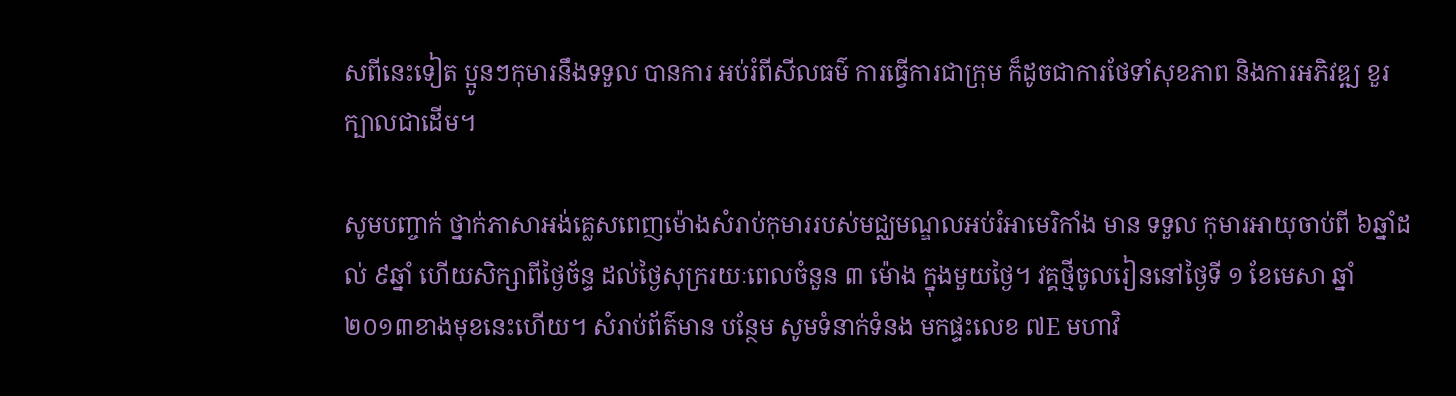សពីនេះទៀត ប្អូនៗកុមារនឹងទទួល បានការ អប់រំពីសីលធម៌ ការធ្វើការជាក្រុម ក៏ដូចជាការថែទាំសុខភាព និងការអភិវឌ្ឍ ខួរក្បាលជាដើម។

សូមបញ្ចាក់ ថ្នាក់ភាសាអង់គ្លេសពេញម៉ោងសំរាប់កុមាររបស់មជ្ឈមណ្ឌលអប់រំអាមេរិកាំង មាន ទទួល កុមារអាយុចាប់ពី ៦ឆ្នាំដល់ ៩ឆ្នាំ ហើយសិក្សាពីថ្ងៃច័ន្ទ ដល់ថ្ងៃសុក្ររយៈពេលចំនួន ៣ ម៉ោង ក្នុងមួយថ្ងៃ។ វគ្គថ្មីចូលរៀននៅថ្ងៃទី ១ ខែមេសា ឆ្នាំ២០១៣ខាងមុខនេះហើយ។ សំរាប់ព័ត៌មាន បន្ថែម សូមទំនាក់ទំនង មកផ្ទះលេខ ៧E មហាវិ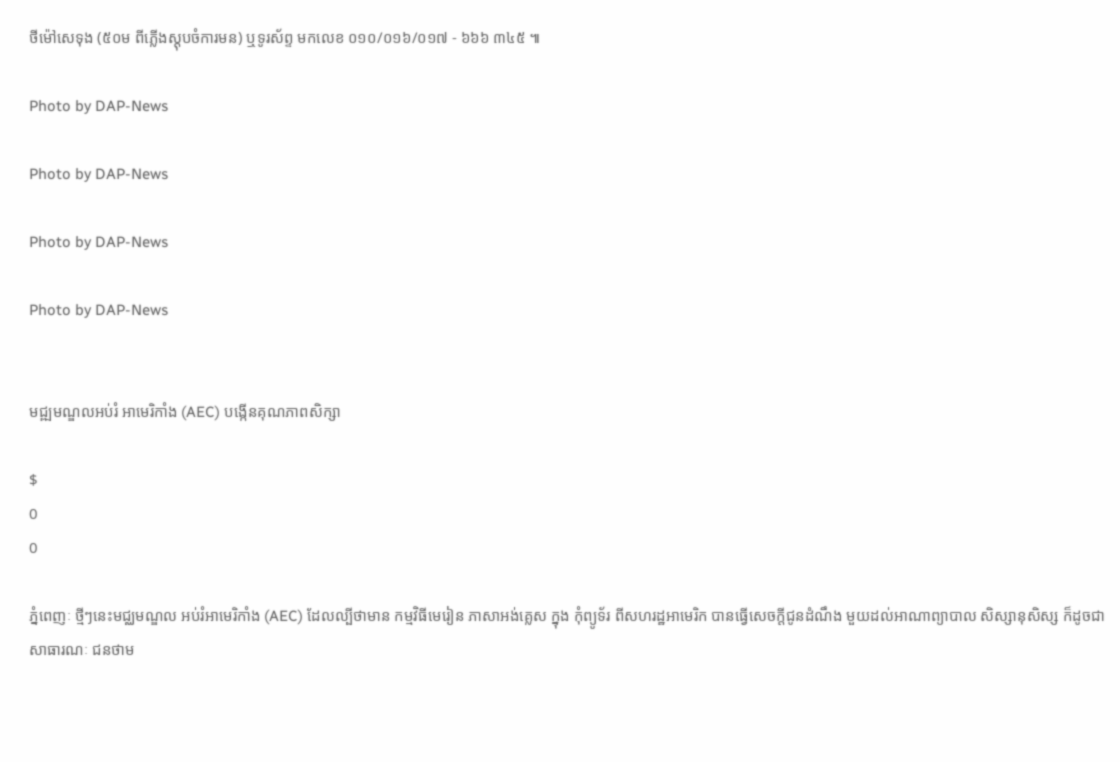ថីម៉ៅសេទុង (៥០ម ពីភ្លើងស្តុបចំការមន) ឬទូរស័ព្ទ មកលេខ ០១០/០១៦/០១៧ - ៦៦៦ ៣៤៥ ៕

Photo by DAP-News

Photo by DAP-News

Photo by DAP-News

Photo by DAP-News


មជ្ឍមណ្ឌលអប់រំ អាមេរិកាំង (AEC) បង្កើនគុណភាពសិក្សា

$
0
0

ភ្នំពេញៈ ថ្មីៗនេះមជ្ឈមណ្ឌល អប់រំអាមេរិកាំង (AEC) ដែលល្បីថាមាន កម្មវិធីមេរៀន ភាសាអង់គ្លេស ក្នុង កុំព្យូទ័រ ពីសហរដ្ឋអាមេរិក បានធ្វើសេចក្តីជូនដំណឹង មួយដល់អាណាព្យាបាល សិស្សានុសិស្ស ក៏ដូចជា សាធារណៈ ជនថាម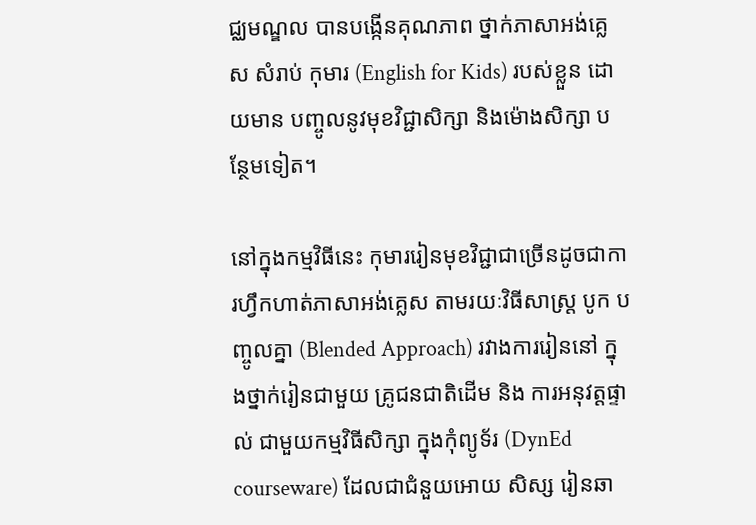ជ្ឈមណ្ឌល បានបង្កើនគុណភាព ថ្នាក់ភាសាអង់គ្លេស សំរាប់ កុមារ (English for Kids) របស់ខ្លួន ដោយមាន បញ្ចូលនូវមុខវិជ្ជាសិក្សា និងម៉ោងសិក្សា បន្ថែមទៀត។

នៅក្នុងកម្មវិធីនេះ កុមាររៀនមុខវិជ្ជាជាច្រើនដូចជាការហ្វឹកហាត់ភាសាអង់គ្លេស តាមរយៈវិធីសាស្រ្ត បូក បញ្ចូលគ្នា (Blended Approach) រវាងការរៀននៅ ក្នុងថ្នាក់រៀនជាមួយ គ្រូជនជាតិដើម និង ការអនុវត្តផ្ទាល់ ជាមួយកម្មវិធីសិក្សា ក្នុងកុំព្យូទ័រ (DynEd courseware) ដែលជាជំនួយអោយ សិស្ស រៀនឆា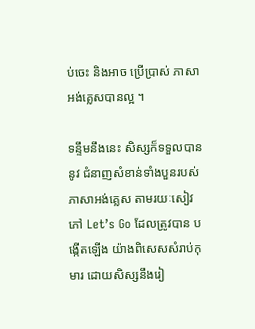ប់ចេះ និងអាច ប្រើប្រាស់ ភាសាអង់គ្លេសបានល្អ ។

ទន្ទឹមនឹងនេះ សិស្សក៏ទទួលបាននូវ ជំនាញសំខាន់ទាំងបួនរបស់ភាសាអង់គ្លេស តាមរយៈសៀវភៅ Let’s Go ដែលត្រូវបាន បង្កើតឡើង យ៉ាងពិសេសសំរាប់កុមារ ដោយសិស្សនឹងរៀ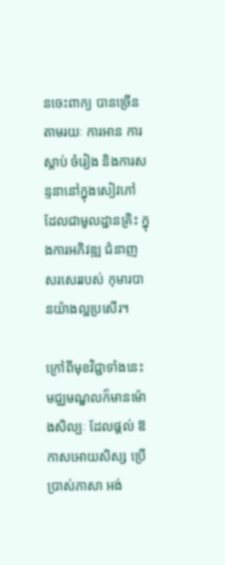នចេះពាក្យ បានច្រើនតាមរយៈ ការអាន ការស្តាប់ ចំរៀង និងការសន្ទនានៅក្នុងសៀវភៅ ដែលជាមូលដ្ឋានគ្រិះ ក្នុងការអភិវឌ្ឍ ជំនាញ សរសេររបស់ កុមារបានយ៉ាងល្អប្រសើរ។

ក្រៅពីមុខវិជ្ជាទាំងនេះ មជ្ឈមណ្ឌលក៏មានម៉ោងសិល្បៈ ដែលផ្តល់ ឱកាសអោយសិស្ស ប្រើប្រាស់ភាសា អង់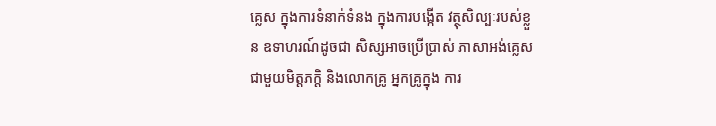គ្លេស ក្នុងការទំនាក់ទំនង ក្នុងការបង្កើត វត្ថុសិល្បៈរបស់ខ្លួន ឧទាហរណ៍ដូចជា សិស្សអាចប្រើប្រាស់ ភាសាអង់គ្លេសជាមួយមិត្តភក្តិ និងលោកគ្រូ អ្នកគ្រូក្នុង ការ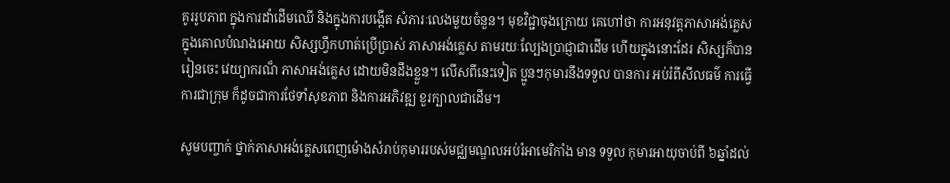គូររូបភាព ក្នុងការដាំដើមឈើ និងក្នុងការបង្កើត សំភារៈលេងមួយចំនួន។ មុខវិជ្ជាចុងក្រោយ គេហៅថា ការអនុវត្តភាសាអង់គ្លេស ក្នុងគោលបំណងអោយ សិស្សហ្វឹកហាត់ប្រើប្រាស់ ភាសាអង់គ្លេស តាមរយៈល្បែងប្រាជ្ញាជាដើម ហើយក្នុងនោះដែរ សិស្សក៏បាន រៀនចេះ វេយ្យាករណ៏ ភាសាអង់គ្លេស ដោយមិនដឹងខ្លួន។ លើសពីនេះទៀត ប្អូនៗកុមារនឹងទទួល បានការ អប់រំពីសីលធម៌ ការធ្វើការជាក្រុម ក៏ដូចជាការថែទាំសុខភាព និងការអភិវឌ្ឍ ខួរក្បាលជាដើម។

សូមបញ្ចាក់ ថ្នាក់ភាសាអង់គ្លេសពេញម៉ោងសំរាប់កុមាររបស់មជ្ឈមណ្ឌលអប់រំអាមេរិកាំង មាន ទទួល កុមារអាយុចាប់ពី ៦ឆ្នាំដល់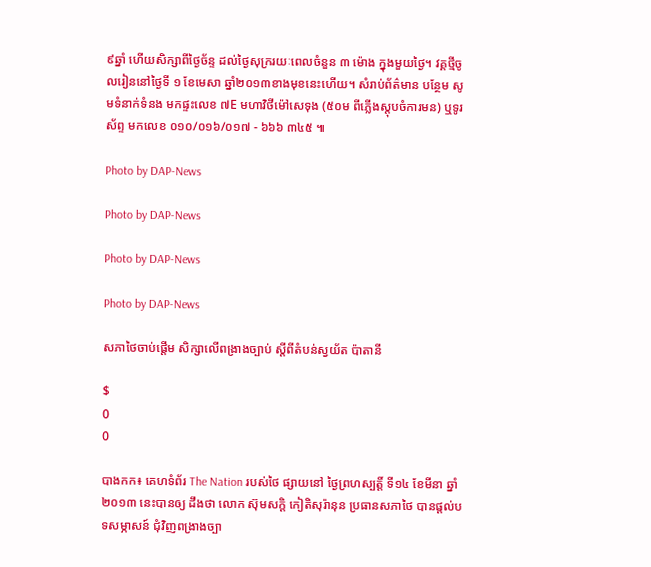៩ឆ្នាំ ហើយសិក្សាពីថ្ងៃច័ន្ទ ដល់ថ្ងៃសុក្ររយៈពេលចំនួន ៣ ម៉ោង ក្នុងមួយថ្ងៃ។ វគ្គថ្មីចូលរៀននៅថ្ងៃទី ១ ខែមេសា ឆ្នាំ២០១៣ខាងមុខនេះហើយ។ សំរាប់ព័ត៌មាន បន្ថែម សូមទំនាក់ទំនង មកផ្ទះលេខ ៧E មហាវិថីម៉ៅសេទុង (៥០ម ពីភ្លើងស្តុបចំការមន) ឬទូរស័ព្ទ មកលេខ ០១០/០១៦/០១៧ - ៦៦៦ ៣៤៥ ៕

Photo by DAP-News

Photo by DAP-News

Photo by DAP-News

Photo by DAP-News

សភាថៃចាប់ផ្តើម សិក្សាលើពង្រាងច្បាប់ ស្តីពីតំបន់ស្វយ័ត ប៉ាតានី

$
0
0

បាងកក៖ គេហទំព័រ The Nation របស់ថៃ ផ្សាយនៅ ថ្ងៃព្រហស្បត្តិ៍ ទី១៤ ខែមីនា ឆ្នាំ២០១៣ នេះបានឲ្យ ដឹងថា លោក ស៊ុមសក្តិ កៀតិសុរ៉ានុន ប្រធានសភាថៃ បានផ្តល់បទសម្ភាសន៍ ជុំវិញពង្រាងច្បា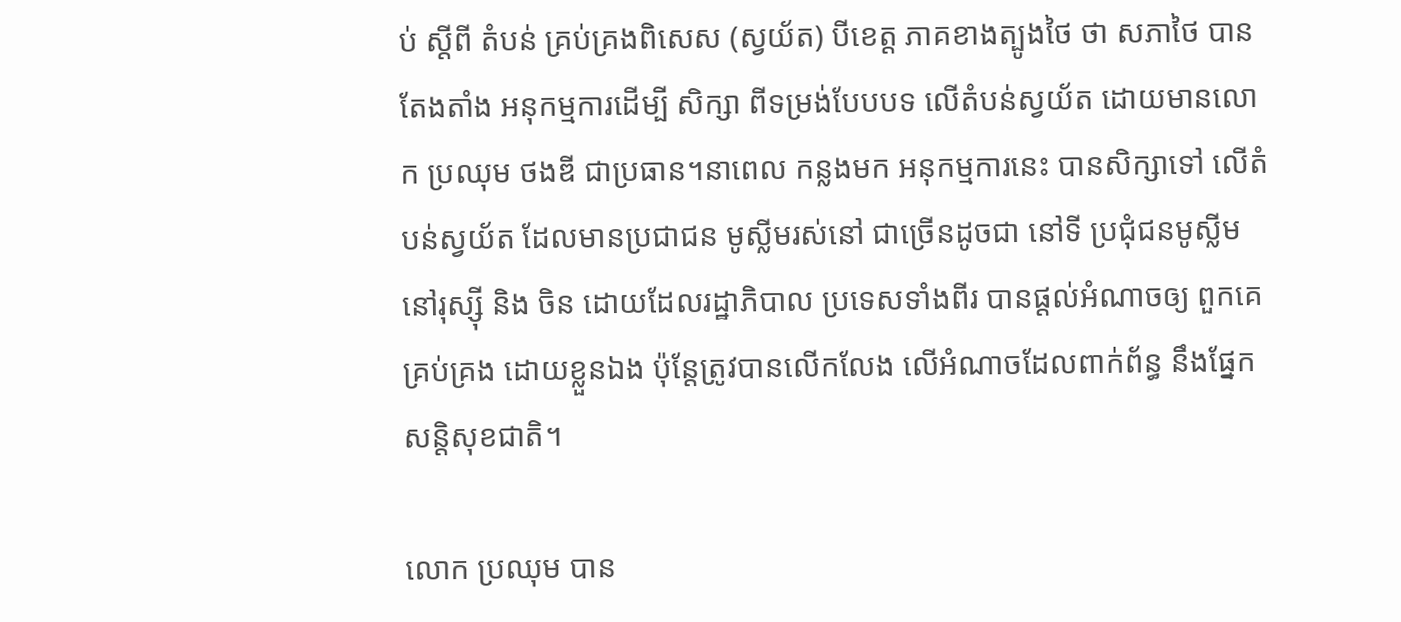ប់ ស្តីពី តំបន់ គ្រប់គ្រងពិសេស (ស្វយ័ត) បីខេត្ត ភាគខាងត្បូងថៃ ថា សភាថៃ បានតែងតាំង អនុកម្មការដើម្បី សិក្សា ពីទម្រង់បែបបទ លើតំបន់ស្វយ័ត ដោយមានលោក ប្រឈុម ថងឌី ជាប្រធាន។នាពេល កន្លងមក អនុកម្មការនេះ បានសិក្សាទៅ លើតំបន់ស្វយ័ត ដែលមានប្រជាជន មូស្លីមរស់នៅ ជាច្រើនដូចជា នៅទី ប្រជុំជនមូស្លីម នៅរុស្ស៊ី និង ចិន ដោយដែលរដ្ឋាភិបាល ប្រទេសទាំងពីរ បានផ្តល់អំណាចឲ្យ ពួកគេ គ្រប់គ្រង ដោយខ្លួនឯង ប៉ុន្តែត្រូវបានលើកលែង លើអំណាចដែលពាក់ព័ន្ធ នឹងផ្នែកសន្តិសុខជាតិ។

លោក ប្រឈុម បាន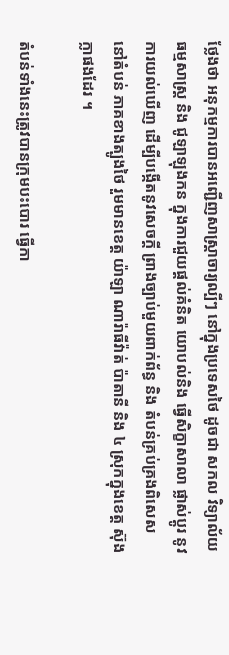ថ្លែងថា អនុកម្មការបានអញ្ជើញសាស្រ្តាចារ្យល្បីៗ នៅក្នុងប្រទេសថៃ ដូចជា សកល វិទ្យាល័យ ធម្មសាស្រ្ត និង ជូឡាឡុងកន ក្នុងការជួយផ្តល់គំនិត យោបល់និង ធ្វើសិក្ខាសាលា ផ្លាស់ប្តូរ នូវការយល់ឃើញ ដើម្បីបង្កើតនូវសេចក្តី ព្រាងច្បាប់មួយពាក់ព័ន្ធ និង តំបន់គ្រប់គ្រងពិសេស នៅតំបន់ ភាគខាងត្បូងថៃ រួមមានខេត្ត យ៉ាឡា ណារ៉ាធីវ៉ាត់ ប៉ាតានី និង ៤ ស្រុកក្នុងខេត្ត ស៊ុងក្លាផងដែរ ។

តំបន់ទាំងនេះត្រូវបានក្រុមបះបោរ ធ្វើកា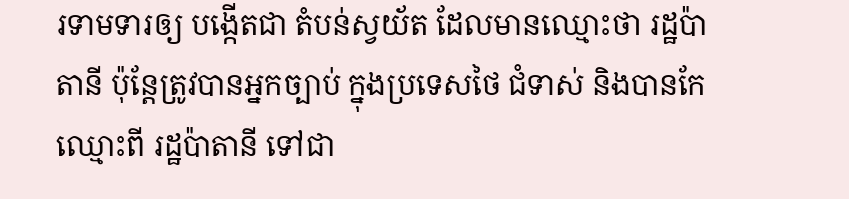រទាមទារឲ្យ បង្កើតជា តំបន់ស្វយ័ត ដែលមានឈ្មោះថា រដ្ឋប៉ាតានី ប៉ុន្តែត្រូវបានអ្នកច្បាប់ ក្នុងប្រទេសថៃ ជំទាស់ និងបានកែឈ្មោះពី រដ្ឋប៉ាតានី ទៅជា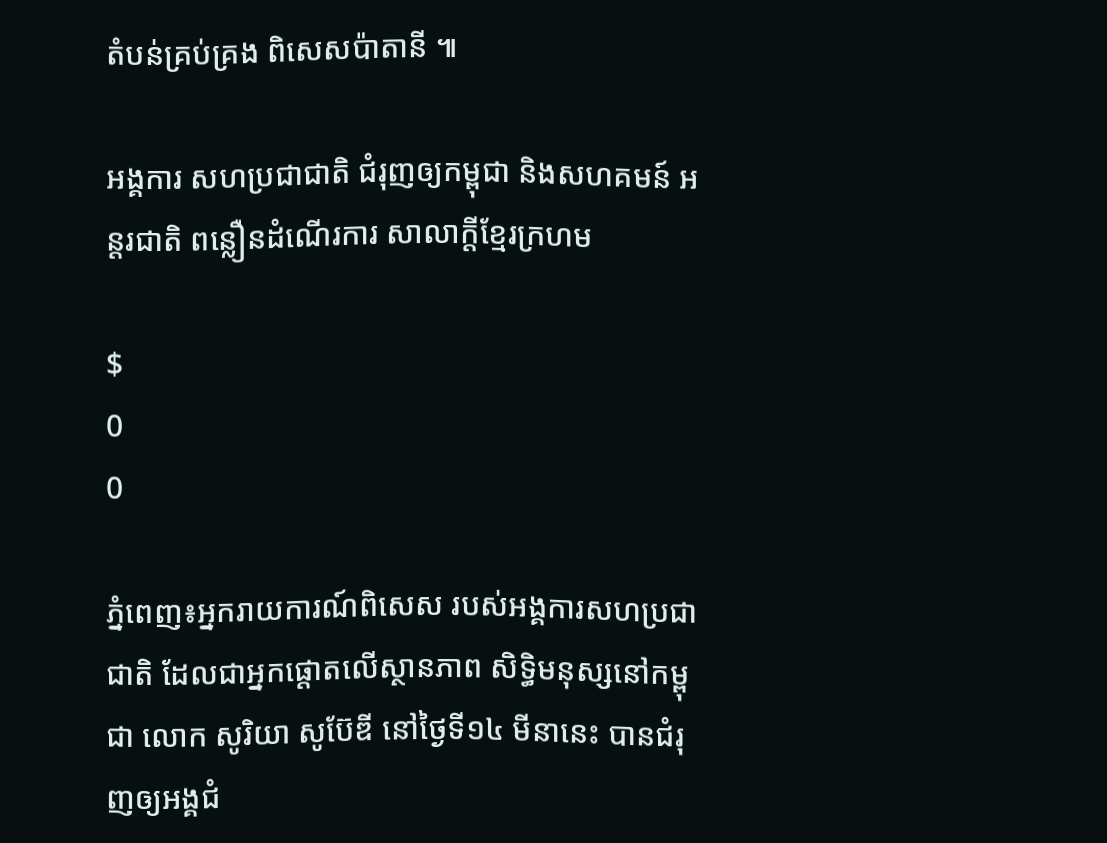តំបន់គ្រប់គ្រង ពិសេសប៉ាតានី ៕

អង្គការ សហប្រជាជាតិ ជំរុញឲ្យកម្ពុជា និងសហគមន៍ អន្តរជាតិ ពន្លឿនដំណើរការ សាលាក្តីខ្មែរក្រហម

$
0
0

ភ្នំពេញ៖អ្នករាយការណ៍ពិសេស របស់អង្គការសហប្រជាជាតិ ដែលជាអ្នកផ្តោតលើស្ថានភាព សិទ្ធិមនុស្សនៅកម្ពុជា លោក សូរិយា សូប៊ែឌី នៅថ្ងៃទី១៤ មីនានេះ បានជំរុញឲ្យអង្គជំ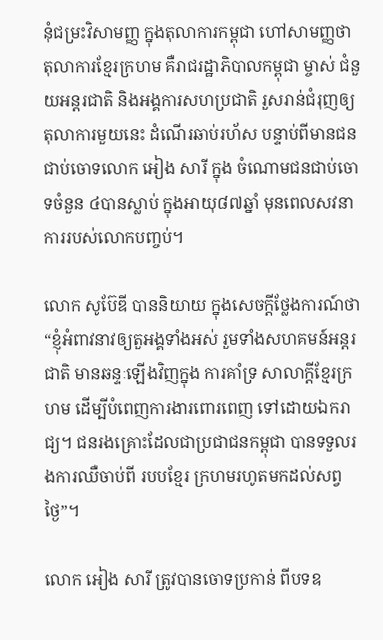នុំជម្រះវិសាមញ្ញ ក្នុងតុលាការកម្ពុជា ហៅសាមញ្ញថា តុលាការខ្មែរក្រហម គឺរាជរដ្ឋាភិបាលកម្ពុជា ម្ចាស់ ជំនួយអន្តរជាតិ និងអង្គការសហប្រជាតិ រួសរាន់ជំរុញឲ្យតុលាការមួយនេះ ដំណើរឆាប់រហ័ស បន្ទាប់ពីមានជនជាប់ចោទលោក អៀង សារី ក្នុង ចំណោមជនជាប់ចោទចំនួន ៤បានស្លាប់ ក្នុងអាយុ៨៧ឆ្នាំ មុនពេលសវនាការរបស់លោកបញ្ចប់។

លោក សូប៊ែឌី បាននិយាយ ក្នុងសេចក្តីថ្លែងការណ៍ថា “ខ្ញុំអំពាវនាវឲ្យតួអង្គទាំងអស់ រួមទាំងសហគមន៍អន្តរជាតិ មានឆន្ទៈឡើងវិញក្នុង ការគាំទ្រ សាលាក្តីខ្មែរក្រហម ដើម្បីបំពេញការងារពោរពេញ ទៅដោយឯករាជ្យ។ ជនរងគ្រោះដែលជាប្រជាជនកម្ពុជា បានទទួលរងការឈឺចាប់ពី របបខ្មែរ ក្រហមរហូតមកដល់សព្វថ្ងៃ”។

លោក អៀង សារី ត្រូវបានចោទប្រកាន់ ពីបទឧ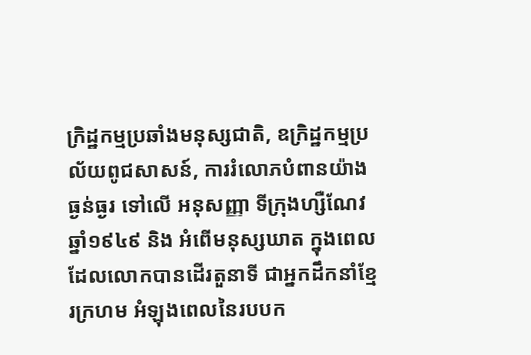ក្រិដ្ឋកម្មប្រឆាំងមនុស្សជាតិ, ឧក្រិដ្ឋកម្មប្រល័យពូជសាសន៍, ការរំលោភបំពានយ៉ាងធ្ងន់ធ្ងរ ទៅលើ អនុសញ្ញា ទីក្រុងហ្សឺណែវ ឆ្នាំ១៩៤៩ និង អំពើមនុស្សឃាត ក្នុងពេលដែលលោកបានដើរតួនាទី ជាអ្នកដឹកនាំខ្មែរក្រហម អំឡុងពេលនៃរបបក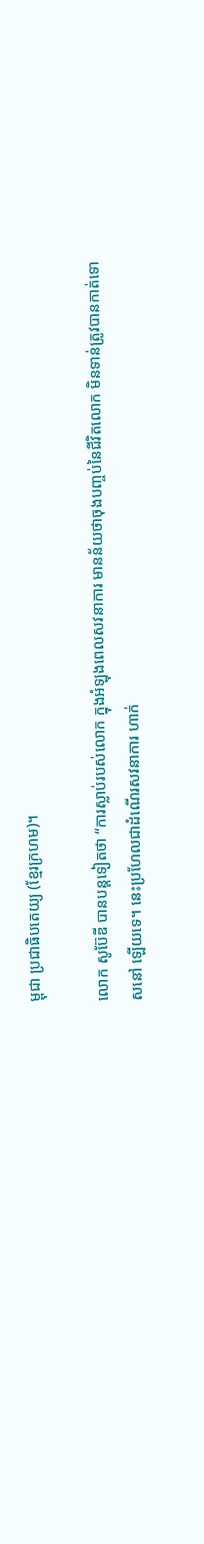ម្ពុជា ប្រជាធិបតេយ្យ (ខ្មែរក្រហម)។

លោក សូប៊ែឌី បានបន្តទៀតថា “ការស្លាប់របស់លោក ក្នុងអំឡុងពេលសវនាការ មានន័យថាចុងបញ្ចប់នៃជីវិតលោក មិនទាន់ត្រូវបានកាត់ទោសនៅ ឡើយទេ។ នេះប្រហែលជាដំណើរសវនាការ ហាក់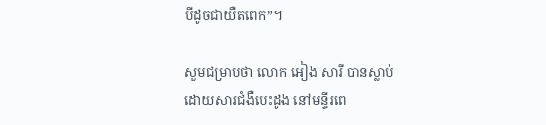បីដូចជាយឺតពេក”។

សួមជម្រាបថា លោក អៀង សារី បានស្លាប់ ដោយសារជំងឺបេះដូង នៅមន្ទីរពេ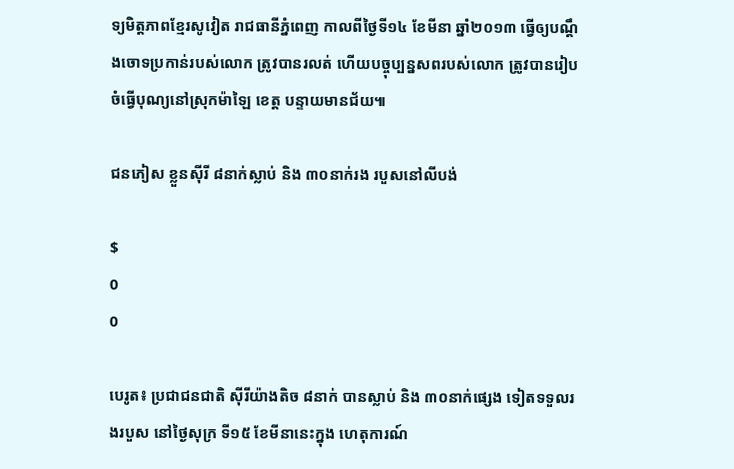ទ្យមិត្តភាពខ្មែរសូវៀត រាជធានីភ្នំពេញ កាលពីថ្ងៃទី១៤ ខែមីនា ឆ្នាំ២០១៣ ធ្វើឲ្យបណ្តឹងចោទប្រកាន់របស់លោក ត្រូវបានរលត់ ហើយបច្ចុប្បន្នសពរបស់លោក ត្រូវបានរៀបចំធ្វើបុណ្យនៅស្រុកម៉ាឡៃ ខេត្ត បន្ទាយមានជ័យ៕

ជនភៀស ខ្លួនស៊ីរី ៨នាក់ស្លាប់ និង ៣០នាក់រង របួសនៅលីបង់

$
0
0

បេរូត៖ ប្រជាជនជាតិ ស៊ីរីយ៉ាងតិច ៨នាក់ បានស្លាប់ និង ៣០នាក់ផ្សេង ទៀតទទួលរងរបួស នៅថ្ងៃសុក្រ ទី១៥ ខែមីនានេះក្នុង ហេតុការណ៍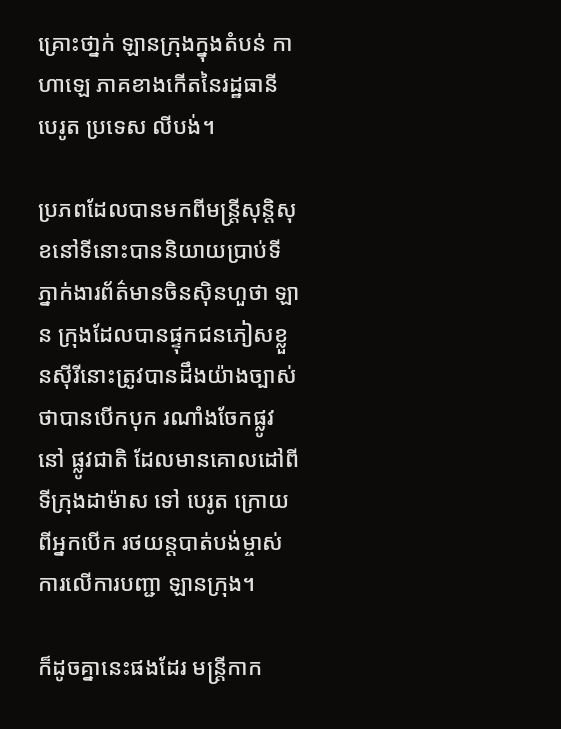គ្រោះថា្នក់ ឡានក្រុងក្នុងតំបន់ កាហាឡេ ភាគខាងកើតនៃរដ្ឋធានី បេរូត ប្រទេស លីបង់។

ប្រភពដែលបានមកពីមន្រ្តីសុន្តិសុខនៅទីនោះបាននិយាយប្រាប់ទីភ្នាក់ងារព័ត៌មានចិនស៊ិនហួថា ឡាន ក្រុងដែលបានផ្ទុកជនភៀសខ្លួនស៊ីរីនោះត្រូវបានដឹងយ៉ាងច្បាស់ថាបានបើកបុក រណាំងចែកផ្លូវនៅ ផ្លូវជាតិ ដែលមានគោលដៅពីទីក្រុងដាម៉ាស ទៅ បេរូត ក្រោយពីអ្នកបើក រថយន្ដបាត់បង់ម្ចាស់ ការលើការបញ្ជា ឡានក្រុង។

ក៏ដូចគ្នានេះផងដែរ មន្ត្រីកាក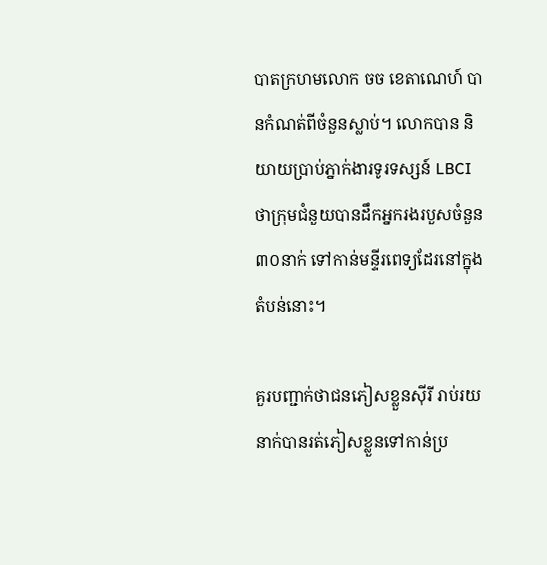បាតក្រហមលោក ចច ខេតាណេហ៍ បានកំណត់ពីចំនួនស្លាប់។ លោកបាន និយាយប្រាប់ភ្នាក់ងារទូរទស្សន៍ LBCI ថាក្រុមជំនួយបានដឹកអ្នករងរបួសចំនួន ៣០នាក់ ទៅកាន់មន្ទីរពេទ្យដែរនៅក្នុងតំបន់នោះ។

គួរបញ្ជាក់ថាជនភៀសខ្លួនស៊ីរី រាប់រយនាក់បានរត់ភៀសខ្លួនទៅកាន់ប្រ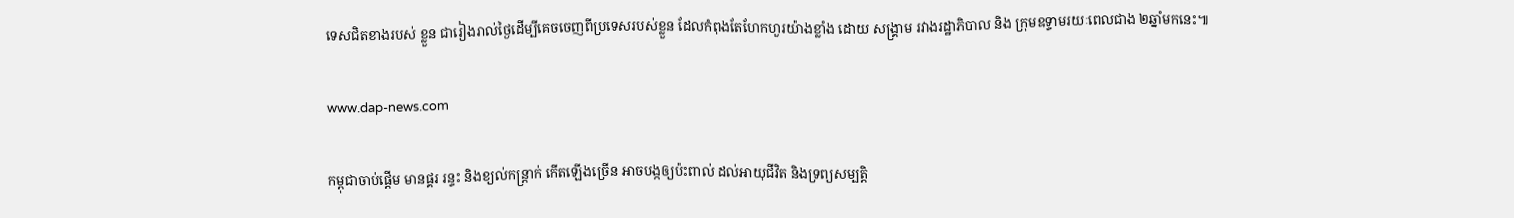ទេសជិតខាងរបស់ ខ្លួន ជារៀងរាល់ថ្ងៃដើម្បីគេចចេញពីប្រទេសរបស់ខ្លួន ដែលកំពុងតែហែកហួរយ៉ាងខ្លាំង ដោយ សង្គ្រាម រវាងរដ្ឋាភិបាល និង ក្រុមឧទ្ទាមរយៈពេលជាង ២ឆ្នាំមកនេះ៕

www.dap-news.com

កម្ពុជាចាប់ផ្តើម មានផ្គរ រន្ទះ និងខ្យល់កន្រ្តាក់ កើតឡើងច្រើន អាចបង្កឲ្យប៉ះពាល់ ដល់អាយុជីវិត និងទ្រព្យសម្បត្តិ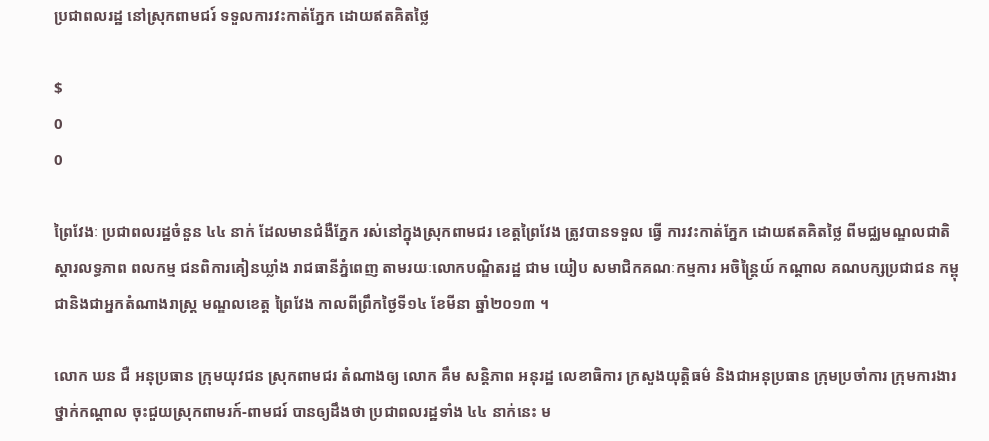ប្រជាពលរដ្ឋ នៅស្រុកពាមជរ៍ ទទួលការវះកាត់ភ្នែក ដោយឥតគិតថ្លៃ

$
0
0

ព្រៃវែងៈ ប្រជាពលរដ្ឋចំនួន ៤៤ នាក់ ដែលមានជំងឺភ្នែក រស់នៅក្នុងស្រុកពាមជរ ខេត្តព្រៃវែង ត្រូវបានទទួល ធ្វើ ការវះកាត់ភ្នែក ដោយឥតគិតថ្លៃ ពីមជ្ឈមណ្ឌលជាតិ ស្តារលទ្ធភាព ពលកម្ម ជនពិការគៀនឃ្លាំង រាជធានីភ្នំពេញ តាមរយៈលោកបណ្ឌិតរដ្ឋ ជាម យៀប សមាជិកគណៈកម្មការ អចិន្ត្រៃយ៍ កណ្តាល គណបក្សប្រជាជន កម្ពុជានិងជាអ្នកតំណាងរាស្រ្ត មណ្ឌលខេត្ត ព្រៃវែង កាលពីព្រឹកថ្ងៃទី១៤ ខែមីនា ឆ្នាំ២០១៣ ។

លោក ឃន ជឺ អនុប្រធាន ក្រុមយុវជន ស្រុកពាមជរ តំណាងឲ្យ លោក គឹម សន្តិភាព អនុរដ្ឋ លេខាធិការ ក្រសួងយុត្តិធម៌ និងជាអនុប្រធាន ក្រុមប្រចាំការ ក្រុមការងារ ថ្នាក់កណ្តាល ចុះជួយស្រុកពាមរក៍-ពាមជរ៍ បានឲ្យដឹងថា ប្រជាពលរដ្ឋទាំង ៤៤ នាក់នេះ ម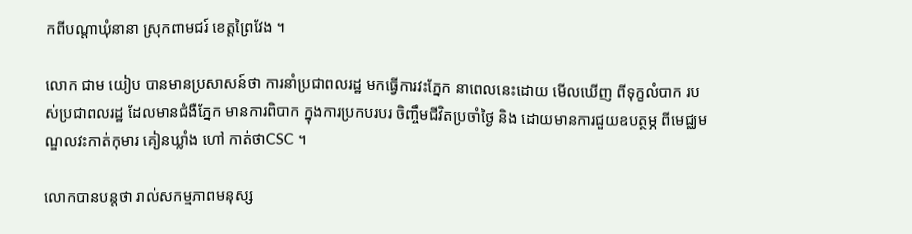កពីបណ្តាឃុំនានា ស្រុកពាមជរ៍ ខេត្តព្រៃវែង ។

លោក ជាម យៀប បានមានប្រសាសន៍ថា ការនាំប្រជាពលរដ្ឋ មកធ្វើការវះភ្នែក នាពេលនេះដោយ មើលឃើញ ពីទុក្ខលំបាក របស់ប្រជាពលរដ្ឋ ដែលមានជំងឺភ្នែក មានការពិបាក ក្នុងការប្រកបរបរ ចិញ្ចឹមជីវិតប្រចាំថ្ងៃ និង ដោយមានការជួយឧបត្ថម្ភ ពីមេជ្ឈមណ្ឌលវះកាត់កុមារ គៀនឃ្លាំង ហៅ កាត់ថាCSC ។

លោកបានបន្តថា រាល់សកម្មភាពមនុស្ស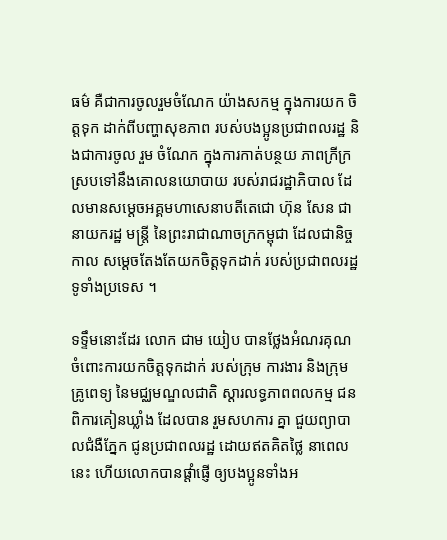ធម៌ គឺជាការចូលរួមចំណែក យ៉ាងសកម្ម ក្នុងការយក ចិត្តទុក ដាក់ពីបញ្ហាសុខភាព របស់បងប្អូនប្រជាពលរដ្ឋ និងជាការចូល រួម ចំណែក ក្នុងការកាត់បន្ថយ ភាពក្រីក្រ ស្របទៅនឹងគោលនយោបាយ របស់រាជរដ្ឋាភិបាល ដែលមានសម្តេចអគ្គមហាសេនាបតីតេជោ ហ៊ុន សែន ជានាយករដ្ឋ មន្រ្តី នៃព្រះរាជាណាចក្រកម្ពុជា ដែលជានិច្ចកាល សម្តេចតែងតែយកចិត្តទុកដាក់ របស់ប្រជាពលរដ្ឋទូទាំងប្រទេស ។

ទទ្ទឹមនោះដែរ លោក ជាម យៀប បានថ្លែងអំណរគុណ ចំពោះការយកចិត្តទុកដាក់ របស់ក្រុម ការងារ និងក្រុមគ្រូពេទ្យ នៃមជ្ឈមណ្ឌលជាតិ ស្តារលទ្ធភាពពលកម្ម ជនពិការគៀនឃ្លាំង ដែលបាន រួមសហការ គ្នា ជួយព្យាបាលជំងឺភ្នែក ជូនប្រជាពលរដ្ឋ ដោយឥតគិតថ្លៃ នាពេលនេះ ហើយលោកបានផ្តាំផ្ញើ ឲ្យបងប្អូនទាំងអ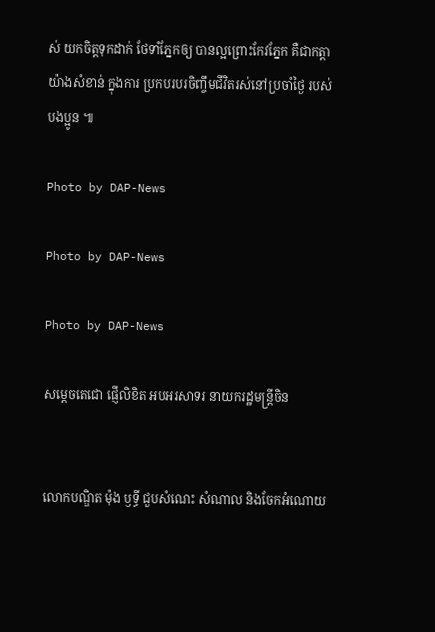ស់ យកចិត្តទុកដាក់ ថែទាំភ្នែកឲ្យ បានល្អព្រោះកែវភ្នែក គឺជាកត្តាយ៉ាងសំខាន់ ក្នុងការ ប្រកបរបរចិញ្ចឹមជីវិតរស់នៅប្រចាំថ្ងៃ របស់បងប្អូន ៕

Photo by DAP-News

Photo by DAP-News

Photo by DAP-News

សម្តេចតេជោ ផ្ញើលិខិត អបអរសាទរ នាយករដ្ឋមន្រ្តីចិន


លោកបណ្ឌិត ម៉ុង ឫទ្ធី ជួបសំណេះ សំណាល និងចែកអំណោយ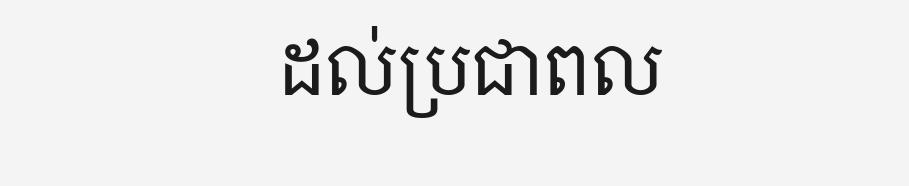ដល់ប្រជាពល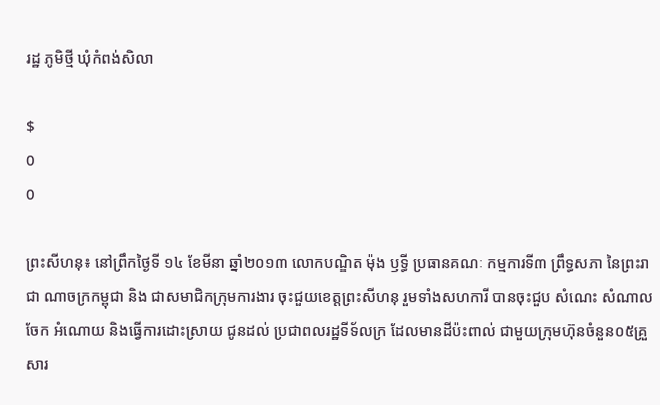រដ្ឋ ភូមិថ្មី ឃុំកំពង់សិលា

$
0
0

ព្រះសីហនុ៖ នៅព្រឹកថ្ងៃទី ១៤ ខែមីនា ឆ្នាំ២០១៣ លោកបណ្ឌិត ម៉ុង ឫទ្ធី ប្រធានគណៈ កម្មការទី៣ ព្រឹទ្ធសភា នៃព្រះរាជា ណាចក្រកម្ពុជា និង ជាសមាជិកក្រុមការងារ ចុះជួយខេត្តព្រះសីហនុ រួមទាំងសហការី បានចុះជួប សំណេះ សំណាល ចែក អំណោយ និងធ្វើការដោះស្រាយ ជូនដល់ ប្រជាពលរដ្ឋទីទ័លក្រ ដែលមានដីប៉ះពាល់ ជាមួយក្រុមហ៊ុនចំនួន០៥គ្រួសារ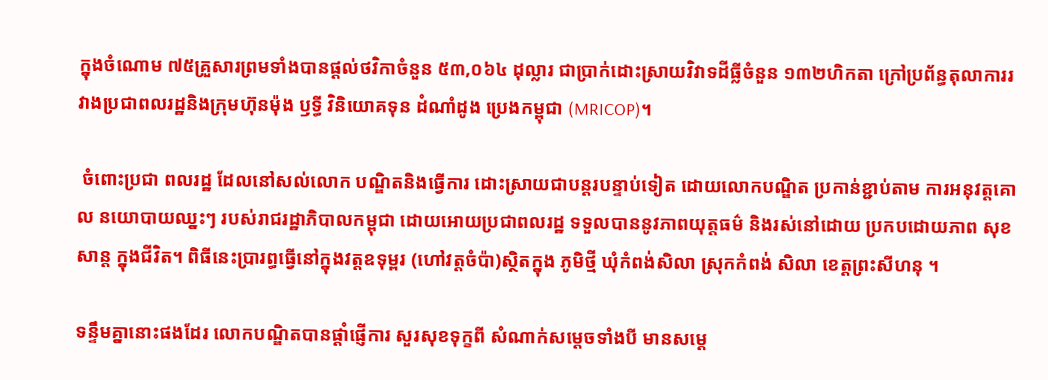ក្នុងចំណោម ៧៥គ្រួសារព្រមទាំងបានផ្តល់ថវិកាចំនួន ៥៣,០៦៤ ដុល្លារ ជាប្រាក់ដោះស្រាយវិវាទដីធ្លីចំនួន ១៣២ហិកតា ក្រៅប្រព័ន្ធតុលាការរវាងប្រជាពលរដ្ឋនិងក្រុមហ៊ុនម៉ុង ឫទ្ធី វិនិយោគទុន ដំណាំដូង ប្រេងកម្ពុជា (MRICOP)។

 ចំពោះប្រជា ពលរដ្ឋ ដែលនៅសល់លោក បណ្ឌិតនិងធ្វើការ ដោះស្រាយជាបន្តរបន្ទាប់ទៀត ដោយលោកបណ្ឌិត ប្រកាន់ខ្ជាប់តាម ការអនុវត្តគោល នយោបាយឈ្នះៗ របស់រាជរដ្ឋាភិបាលកម្ពុជា ដោយអោយប្រជាពលរដ្ឋ ទទួលបាននូវភាពយុត្តធម៌ និងរស់នៅដោយ ប្រកបដោយភាព សុខសាន្ត ក្នុងជីវិត។ ពិធីនេះប្រារព្ធធ្វើនៅក្នុងវត្តឧទុម្ពរ (ហៅវត្តចំប៉ា)ស្ថិតក្នុង ភូមិថ្មី ឃុំកំពង់សិលា ស្រុកកំពង់ សិលា ខេត្តព្រះសីហនុ ។

ទន្ទឹមគ្នានោះផងដែរ លោកបណ្ឌិតបានផ្តាំផ្ញើការ សួរសុខទុក្ខពី សំណាក់សម្តេចទាំងបី មានសម្តេ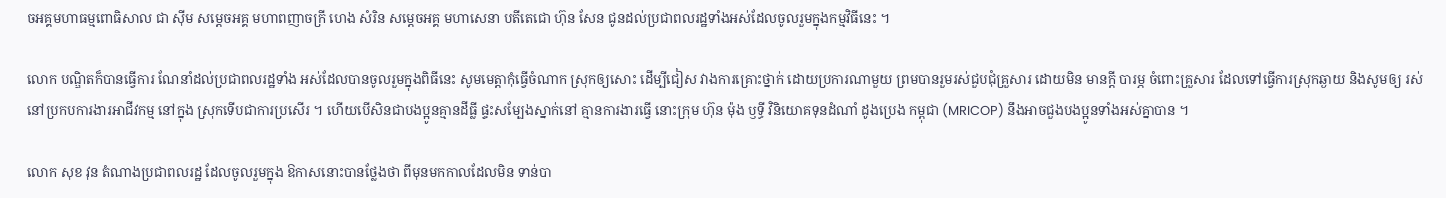ចអគ្គមហាធម្មពោធិសាល ជា ស៊ីម សម្តេចអគ្គ មហាពញាចក្រី ហេង សំរិន សម្តេចអគ្គ មហាសេនា បតីតេជោ ហ៊ុន សែន ជូនដល់ប្រជាពលរដ្ឋទាំងអស់ដែលចូលរួមក្នុងកម្មវិធីនេះ ។

លោក បណ្ឌិតក៏បានធ្វើការ ណែនាំដល់ប្រជាពលរដ្ឋទាំង អស់ដែលបានចូលរួមក្នុងពិធីនេះ សូមមេត្តាកុំធ្វើចំណាក ស្រុកឲ្យសោះ ដើម្បីជៀស វាងការគ្រោះថ្នាក់ ដោយប្រការណាមួយ ព្រមបានរួមរស់ជួបជុំគ្រួសារ ដោយមិន មានក្តី បារម្ភ ចំពោះគ្រួសារ ដែលទៅធ្វើការស្រុកឆ្ងាយ និងសូមឲ្យ រស់ នៅប្រកបការងារអាជីវកម្ម នៅក្នុង ស្រុកទើបជាការប្រសើរ ។ ហើយបើសិនជាបងប្អូនគ្មានដីធ្លី ផ្ទះសម្បែងស្នាក់នៅ គ្មានការងារធ្វើ នោះក្រុម ហ៊ុន ម៉ុង ឫទ្ធី វិនិយោគទុនដំណាំ ដូងប្រេង កម្ពុជា (MRICOP) នឹងអាចជួងបងប្អូនទាំងអស់គ្នាបាន ។

លោក សុខ វុន តំណាងប្រជាពលរដ្ឋ ដែលចូលរួមក្នុង ឱកាសនោះបានថ្លែងថា ពីមុនមកកាលដែលមិន ទាន់បា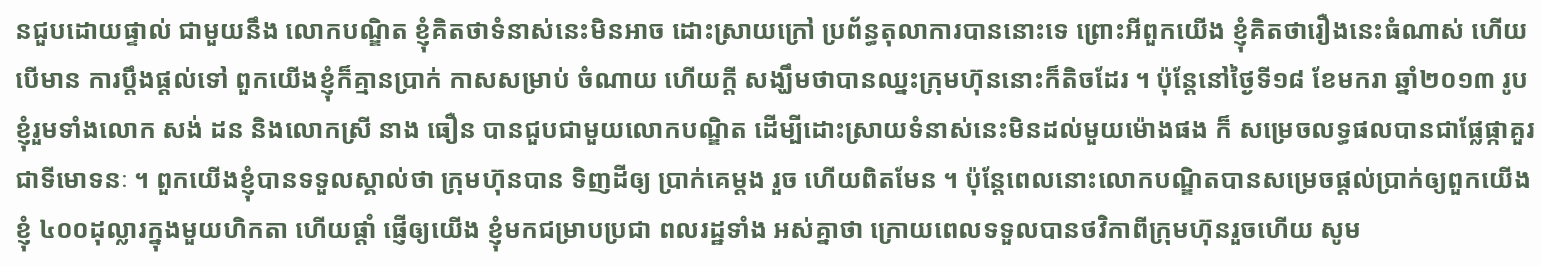នជួបដោយផ្ទាល់ ជាមួយនឹង លោកបណ្ឌិត ខ្ញុំគិតថាទំនាស់នេះមិនអាច ដោះស្រាយក្រៅ ប្រព័ន្ធតុលាការបាននោះទេ ព្រោះអីពួកយើង ខ្ញុំគិតថារឿងនេះធំណាស់ ហើយបើមាន ការប្តឹងផ្តល់ទៅ ពួកយើងខ្ញុំក៏គ្មានប្រាក់ កាសសម្រាប់ ចំណាយ ហើយក្តី សង្ឃឹមថាបានឈ្នះក្រុមហ៊ុននោះក៏តិចដែរ ។ ប៉ុន្តែនៅថ្ងៃទី១៨ ខែមករា ឆ្នាំ២០១៣ រូបខ្ញុំរួមទាំងលោក សង់ ដន និងលោកស្រី នាង ធឿន បានជួបជាមួយលោកបណ្ឌិត ដើម្បីដោះស្រាយទំនាស់នេះមិនដល់មួយម៉ោងផង ក៏ សម្រេចលទ្ធផលបានជាផ្លែផ្កាគួរជាទីមោទនៈ ។ ពួកយើងខ្ញុំបានទទួលស្គាល់ថា ក្រុមហ៊ុនបាន ទិញដីឲ្យ ប្រាក់គេម្តង រួច ហើយពិតមែន ។ ប៉ុន្តែពេលនោះលោកបណ្ឌិតបានសម្រេចផ្តល់ប្រាក់ឲ្យពួកយើងខ្ញុំ ៤០០ដុល្លារក្នុងមួយហិកតា ហើយផ្តាំ ផ្ញើឲ្យយើង ខ្ញុំមកជម្រាបប្រជា ពលរដ្ឋទាំង អស់គ្នាថា ក្រោយពេលទទួលបានថវិកាពីក្រុមហ៊ុនរួចហើយ សូម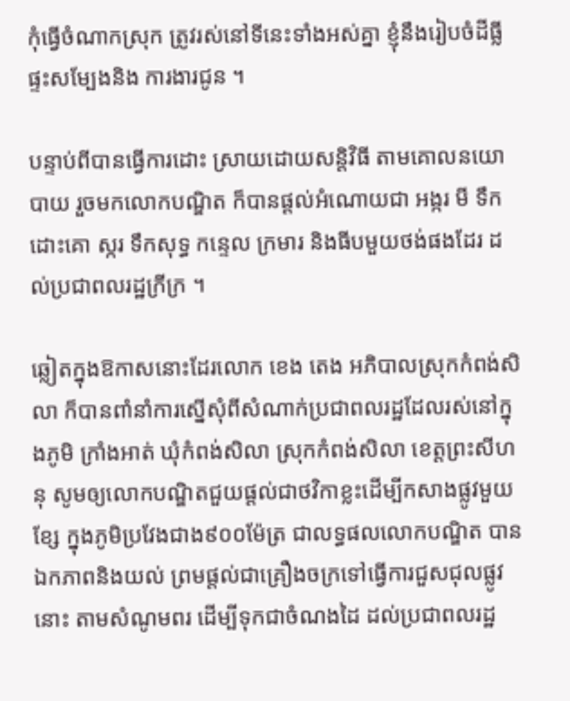កុំធ្វើចំណាកស្រុក ត្រូវរស់នៅទីនេះទាំងអស់គ្នា ខ្ញុំនឹងរៀបចំដីធ្លី ផ្ទះសម្បែងនិង ការងារជូន ។

បន្ទាប់ពីបានធ្វើការដោះ ស្រាយដោយសន្តិវិធី តាមគោលនយោបាយ រួចមកលោកបណ្ឌិត ក៏បានផ្តល់អំណោយជា អង្ករ មី ទឹកដោះគោ ស្ករ ទឹកសុទ្ធ កន្ទេល ក្រមារ និងធីបមួយថង់ផងដែរ ដល់ប្រជាពលរដ្ឋក្រីក្រ ។

ឆ្លៀតក្នុងឱកាសនោះដែរលោក ខេង តេង អភិបាលស្រុកកំពង់សិលា ក៏បានពាំនាំការស្នើសុំពីសំណាក់ប្រជាពលរដ្ឋដែលរស់នៅក្នុងភូមិ ក្រាំងអាត់ ឃុំកំពង់សិលា ស្រុកកំពង់សិលា ខេត្តព្រះសីហនុ សូមឲ្យលោកបណ្ឌិតជួយផ្តល់ជាថវិកាខ្លះដើម្បីកសាងផ្លូវមួយខ្សែ ក្នុងភូមិប្រវែងជាង៩០០ម៉ែត្រ ជាលទ្ធផលលោកបណ្ឌិត បានឯកភាពនិងយល់ ព្រមផ្តល់ជាគ្រឿងចក្រទៅធ្វើការជួសជុលផ្លូវនោះ តាមសំណូមពរ ដើម្បីទុកជាចំណងដៃ ដល់ប្រជាពលរដ្ឋ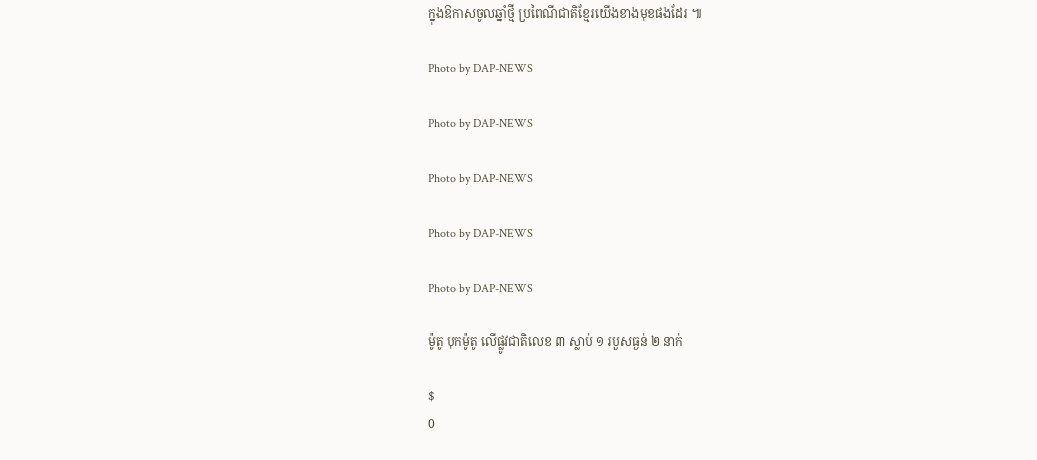ក្នុងឱកាសចូលឆ្នាំថ្មី ប្រពៃណីជាតិខ្មែរយើងខាងមុខផងដែរ ៕

Photo by DAP-NEWS

Photo by DAP-NEWS

Photo by DAP-NEWS

Photo by DAP-NEWS

Photo by DAP-NEWS

ម៉ូតូ បុកម៉ូតូ លើផ្លូវជាតិលេខ ៣ ស្លាប់ ១ របួសធ្ងន់ ២ នាក់

$
0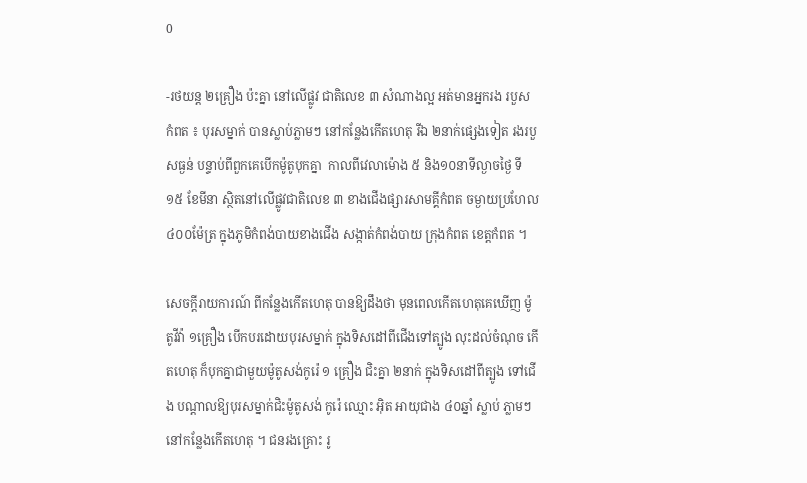0

-រថយន្ដ ២គ្រឿង ប៉ះគ្នា នៅលើផ្លូវ ជាតិលេខ ៣ សំណាងល្អ អត់មានអ្នករង របួស
កំពត ៖ បុរសម្នាក់ បានស្លាប់ភ្លាមៗ នៅកន្លែងកើតហេតុ រីឯ ២នាក់ផ្សេងទៀត រងរបួសធ្ងន់ បន្ទាប់ពីពួកគេបើកម៉ូតូបុកគ្នា  កាលពីវេលាម៉ោង ៥ និង១០នាទីល្ងាចថ្ងៃ ទី ១៥ ខែមីនា ស្ថិតនៅលើផ្លូវជាតិលេខ ៣ ខាងជើងផ្សារសាមគ្គីកំពត ចម្ងាយប្រហែល ៤០០ម៉ែត្រ ក្នុងភូមិកំពង់បាយខាងជើង សង្កាត់កំពង់បាយ ក្រុងកំពត ខេត្ដកំពត ។

សេចក្ដីរាយការណ៍ ពីកន្លែងកើតហេតុ បានឱ្យដឹងថា មុនពេលកើតហេតុគេឃើញ ម៉ូតូវីវ៉ា ១គ្រឿង បើកបរដោយបុរសម្នាក់ ក្នុងទិសដៅពីជើងទៅត្បូង លុះដល់ចំណុច កើតហេតុ ក៏បុកគ្នាជាមួយម៉ូតូសង់កូរ៉េ ១ គ្រឿង ជិះគ្នា ២នាក់ ក្នុងទិសដៅពីត្បូង ទៅជើង បណ្ដាលឱ្យបុរសម្នាក់ជិះម៉ូតូសង់ កូរ៉េ ឈ្មោះ អ៊ិត អាយុជាង ៤០ឆ្នាំ ស្លាប់ ភ្លាមៗ នៅកន្លែងកើតហេតុ ។ ជនរងគ្រោះ រូ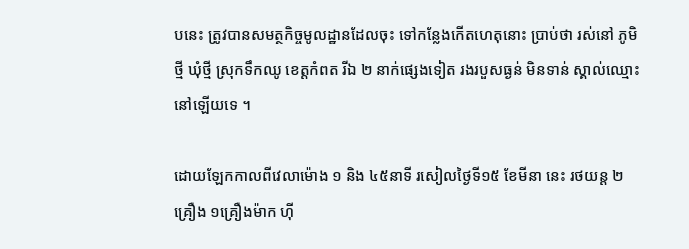បនេះ ត្រូវបានសមត្ថកិច្ចមូលដ្ឋានដែលចុះ ទៅកន្លែងកើតហេតុនោះ ប្រាប់ថា រស់នៅ ភូមិថ្មី ឃុំថ្មី ស្រុកទឹកឈូ ខេត្ដកំពត រីឯ ២ នាក់ផ្សេងទៀត រងរបួសធ្ងន់ មិនទាន់ ស្គាល់ឈ្មោះនៅឡើយទេ ។

ដោយឡែកកាលពីវេលាម៉ោង ១ និង ៤៥នាទី រសៀលថ្ងៃទី១៥ ខែមីនា នេះ រថយន្ដ ២គ្រឿង ១គ្រឿងម៉ាក ហ៊ី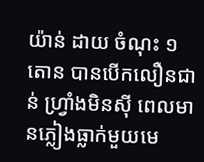យ៉ាន់ ដាយ ចំណុះ ១តោន បានបើកលឿនជាន់ ហ្វ្រាំងមិនស៊ី ពេលមានភ្លៀងធ្លាក់មួយមេ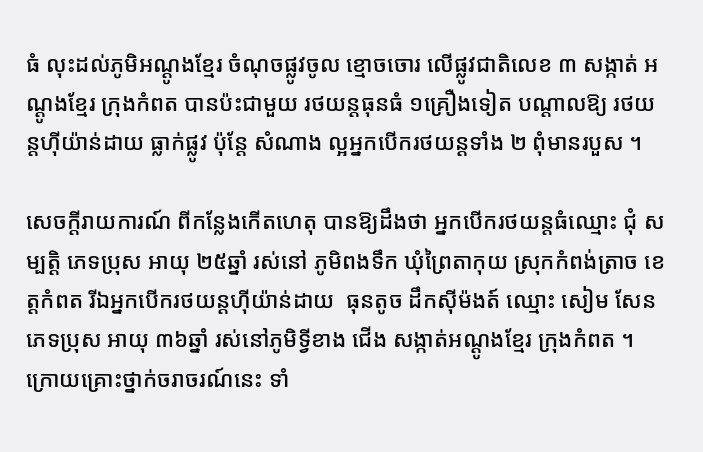ធំ លុះដល់ភូមិអណ្ដូងខ្មែរ ចំណុចផ្លូវចូល ខ្មោចចោរ លើផ្លូវជាតិលេខ ៣ សង្កាត់ អណ្ដូងខ្មែរ ក្រុងកំពត បានប៉ះជាមួយ រថយន្ដធុនធំ ១គ្រឿងទៀត បណ្ដាលឱ្យ រថយន្ដហ៊ីយ៉ាន់ដាយ ធ្លាក់ផ្លូវ ប៉ុន្ដែ សំណាង ល្អអ្នកបើករថយន្ដទាំង ២ ពុំមានរបួស ។

សេចក្ដីរាយការណ៍ ពីកន្លែងកើតហេតុ បានឱ្យដឹងថា អ្នកបើករថយន្ដធំឈ្មោះ ជុំ សម្បត្ដិ ភេទប្រុស អាយុ ២៥ឆ្នាំ រស់នៅ ភូមិពងទឹក ឃុំព្រៃតាកុយ ស្រុកកំពង់ត្រាច ខេត្ដកំពត រីឯអ្នកបើករថយន្ដហ៊ីយ៉ាន់ដាយ  ធុនតូច ដឹកស៊ីម៉ងត៍ ឈ្មោះ សៀម សែន ភេទប្រុស អាយុ ៣៦ឆ្នាំ រស់នៅភូមិទ្វីខាង ជើង សង្កាត់អណ្ដូងខ្មែរ ក្រុងកំពត ។ ក្រោយគ្រោះថ្នាក់ចរាចរណ៍នេះ ទាំ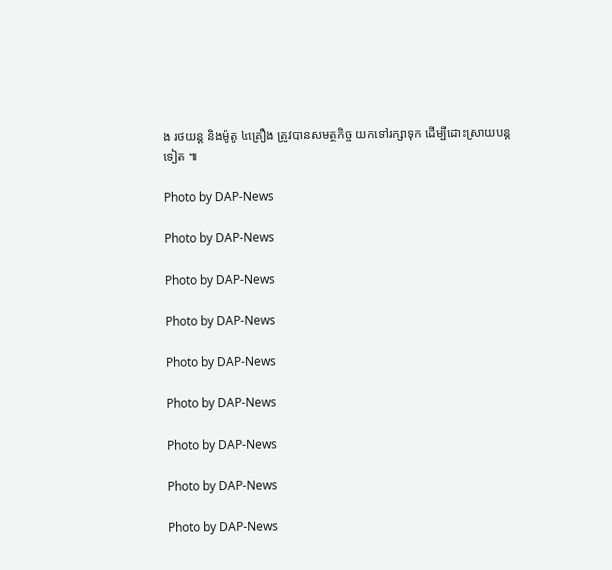ង រថយន្ដ និងម៉ូតូ ៤គ្រឿង ត្រូវបានសមត្ថកិច្ច យកទៅរក្សាទុក ដើម្បីដោះស្រាយបន្ដ ទៀត ៕

Photo by DAP-News

Photo by DAP-News

Photo by DAP-News

Photo by DAP-News

Photo by DAP-News

Photo by DAP-News

Photo by DAP-News

Photo by DAP-News

Photo by DAP-News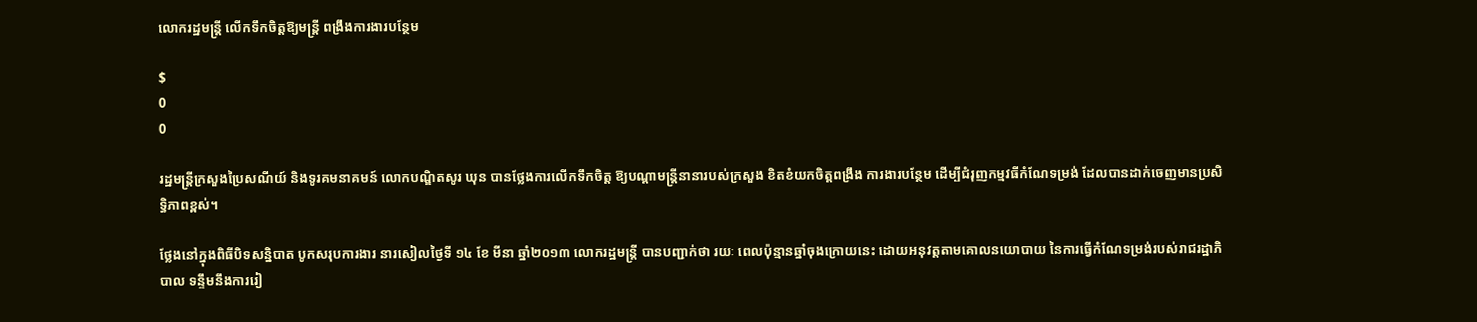លោករដ្ឋមន្រ្តី លើកទឹកចិត្តឱ្យមន្រ្តី ពង្រឹងការងារបន្ថែម

$
0
0

រដ្ឋមន្រ្តីក្រសួងប្រៃសណីយ៍ និងទូរគមនាគមន៍ លោកបណ្ឌិតសូរ ឃុន បានថ្លែងការលើកទឹកចិត្ត ឱ្យបណ្តាមន្រ្តីនានារបស់ក្រសួង ខិតខំយកចិត្តពង្រឹង ការងារបន្ថែម ដើម្បីជំរុញកម្មវធីកំណែទម្រង់ ដែលបានដាក់ចេញមានប្រសិទ្ធិភាពខ្ពស់។

ថ្លែងនៅក្នុងពិធីបិទសន្និបាត បូកសរុបការងារ នារសៀលថ្ងៃទី ១៤ ខែ មីនា ឆ្នាំ២០១៣ លោករដ្ឋមន្រ្តី បានបញ្ជាក់ថា រយៈ ពេលប៉ុន្មានឆ្នាំចុងក្រោយនេះ ដោយអនុវត្តតាមគោលនយោបាយ នៃការធ្វើកំណែទម្រង់របស់រាជរដ្ឋាភិបាល ទន្ទឹមនឹងការរៀ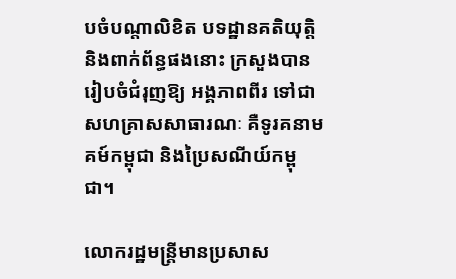បចំបណ្តាលិខិត បទដ្ឋានគតិយុត្តិ និងពាក់ព័ន្ធផងនោះ ក្រសួងបានរៀបចំជំរុញឱ្យ អង្គភាពពីរ ទៅជាសហគ្រាសសាធារណៈ គឺទូរគនាមគម៍កម្ពុជា និងប្រៃសណីយ៍កម្ពុជា។

លោករដ្ឋមន្រ្តីមានប្រសាស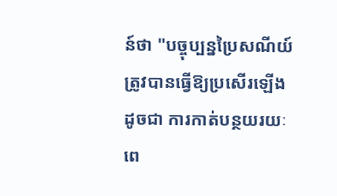ន៍ថា "បច្ចុប្បន្នប្រៃសណីយ៍ ត្រូវបានធ្វើឱ្យប្រសើរឡើងដូចជា ការកាត់បន្ថយរយៈពេ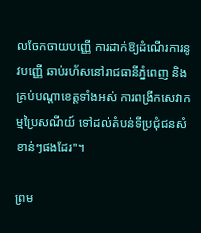លចែកចាយបញ្ញើ ការដាក់ឱ្យដំណើរការនូវបញ្ញើ ឆាប់រហ័សនៅរាជធានីភ្នំពេញ និងគ្រប់បណ្តាខេត្តទាំងអស់ ការពង្រីកសេវាកម្មប្រៃសណីយ៍ ទៅដល់តំបន់ទីប្រជុំជនសំខាន់ៗផងដែរ"។

ព្រម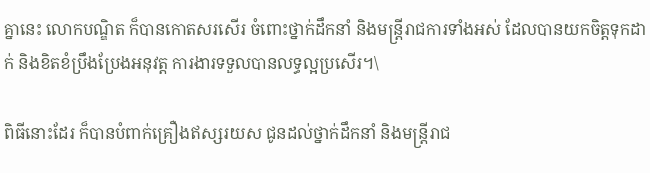គ្នានេះ លោកបណ្ឌិត ក៏បានកោតសរសើរ ចំពោះថ្នាក់ដឹកនាំ និងមន្រ្តីរាជការទាំងអស់ ដែលបានយកចិត្តទុកដាក់ និងខិតខំប្រឹងប្រែងអនុវត្ត ការងារទទួលបានលទ្ធល្អប្រសើរ។\

ពិធីនោះដែរ ក៏បានបំពាក់គ្រឿងឥស្សរយស ជូនដល់ថ្នាក់ដឹកនាំ និងមន្រ្តីរាជ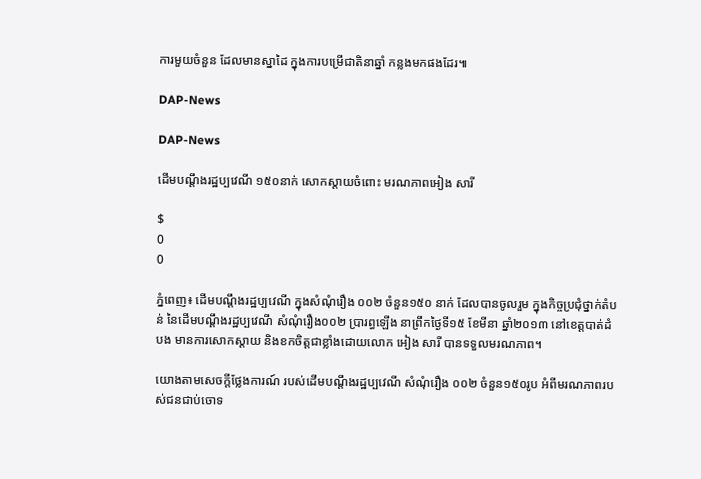ការមួយចំនួន ដែលមានស្នាដៃ ក្នុងការបម្រើជាតិនាឆ្នាំ កន្លងមកផងដែរ៕

DAP-News

DAP-News

ដើមបណ្តឹងរដ្ឋប្បវេណី ១៥០នាក់ សោកស្តាយចំពោះ មរណភាពអៀង សារី

$
0
0

ភ្នំពេញ៖ ដើមបណ្តឹងរដ្ឋប្បវេណី ក្នុងសំណុំរឿង ០០២ ចំនួន១៥០ នាក់ ដែលបានចូលរួម ក្នុងកិច្ចប្រជុំថ្នាក់តំបន់ នៃដើមបណ្តឹងរដ្ឋប្បវេណី សំណុំរឿង០០២ ប្រារព្ធឡើង នាព្រឹកថ្ងៃទី១៥ ខែមីនា ឆ្នាំ២០១៣ នៅខេត្តបាត់ដំបង មានការសោកស្តាយ និងខកចិត្តជាខ្លាំងដោយលោក អៀង សារី បានទទួលមរណភាព។

យោងតាមសេចក្តីថ្លែងការណ៍ របស់ដើមបណ្តឹងរដ្ឋប្បវេណី សំណុំរឿង ០០២ ចំនួន១៥០រូប អំពីមរណភាពរបស់ជនជាប់ចោទ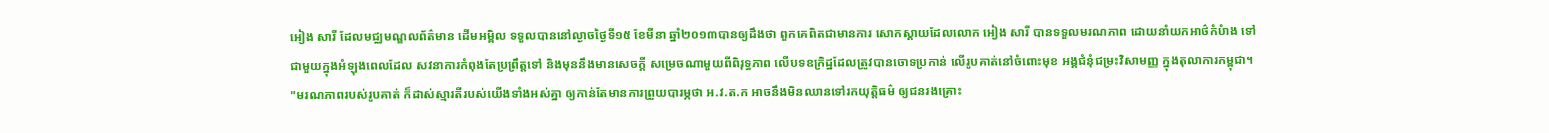អៀង សារី ដែលមជ្ឈមណ្ឌលព័ត៌មាន ដើមអម្ពិល ទទួលបាននៅល្ងាចថ្ងៃទី១៥ ខែមីនា ឆ្នាំ២០១៣បានឲ្យដឹងថា ពួកគេពិតជាមានការ សោកស្តាយដែលលោក អៀង សារី បានទទួលមរណភាព ដោយនាំយកអាថ៌កំបំាង ទៅជាមួយក្នុងអំឡុងពេលដែល សវនាការកំពុងតែប្រព្រឹត្តទៅ និងមុននឹងមានសេចក្តី សម្រេចណាមួយពីពិរុទ្ធភាព លើបទឧក្រិដ្ឋដែលត្រូវបានចោទប្រកាន់ លើរូបគាត់នៅចំពោះមុខ អង្គជំនុំជម្រះវិសាមញ្ញ ក្នុងតុលាការកម្ពុជា។ "មរណភាពរបស់រូបគាត់ ក៏ដាស់ស្មារតីរបស់យើងទាំងអស់គ្នា ឲ្យកាន់តែមានការព្រួយបារម្ភថា អ.វ.ត.ក អាចនឹងមិនឈានទៅរកយុត្តិធម៌ ឲ្យជនរងគ្រោះ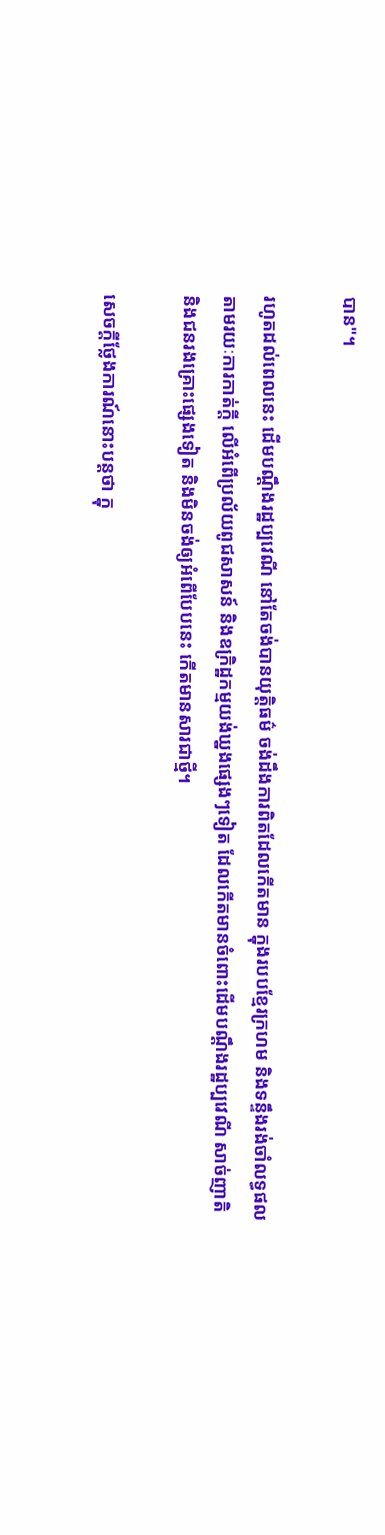បាន"។

រហូតដល់ពេលនេះ ដើមបណ្តឹងរដ្ឋប្បវេណី នៅតែចង់បានយុត្តិធម៌ ចង់ដឹងការពិតដែលកើតមាន ក្នុងរបបខ្មែរក្រហម និងទន្ទឹងរង់ចាំលទ្ធផល តាមរយៈការកាត់ក្តី លើអំពើប្រល័យពូជសាសន៍ និងឧក្រិដ្ឋកម្មយង់ឃ្នងផ្សេងៗទៀត ដែលកើតមានចំពោះដើមបណ្តឹងរដ្ឋប្បវេណី សាច់ញាតិ និងជនរងគ្រោះផ្សេងទៀត និងមិនចង់ឲ្យអំពើបែបនេះ កើតមានសារជាថ្មី។

សេចក្តីថ្លែងការណ៍នោះបន្តថា ក្នុ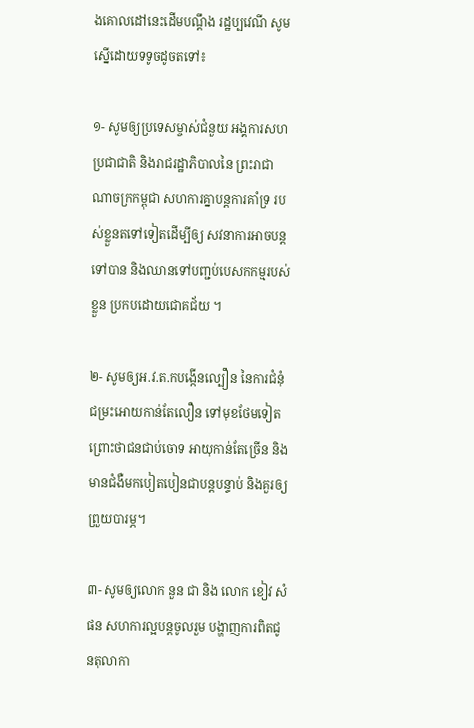ងគោលដៅនេះដើមបណ្តឹង រដ្ឋប្បវេណី សូមស្នើដោយទទូចដូចតទៅ៖

១- សូមឲ្យប្រទេសម្ចាស់ជំនួយ អង្គការសហប្រជាជាតិ និងរាជរដ្ឋាភិបាលនៃ ព្រះរាជាណាចក្រកម្ពុជា សហការគ្នាបន្តការគាំទ្រ របស់ខ្លួនតទៅទៀតដើម្បីឲ្យ សវនាការអាចបន្តទៅបាន និងឈានទៅបញ្ជប់បេសកកម្មរបស់ខ្លួន ប្រកបដោយជោគជ័យ ។

២- សូមឲ្យអ.វ.ត.កបង្កើនល្បឿន នៃការជំនុំជម្រះអោយកាន់តែលឿន ទៅមុខថែមទៀតព្រោះថាជនជាប់ចោទ អាយុកាន់តែច្រើន និងមានជំងឺមកបៀតបៀនជាបន្តបន្ទាប់ និងគួរឲ្យព្រួយបារម្ភ។

៣- សូមឲ្យលោក នួន ជា និង លោក ខៀវ សំផន សហការល្អបន្តចូលរួម បង្ហាញការពិតជូនតុលាកា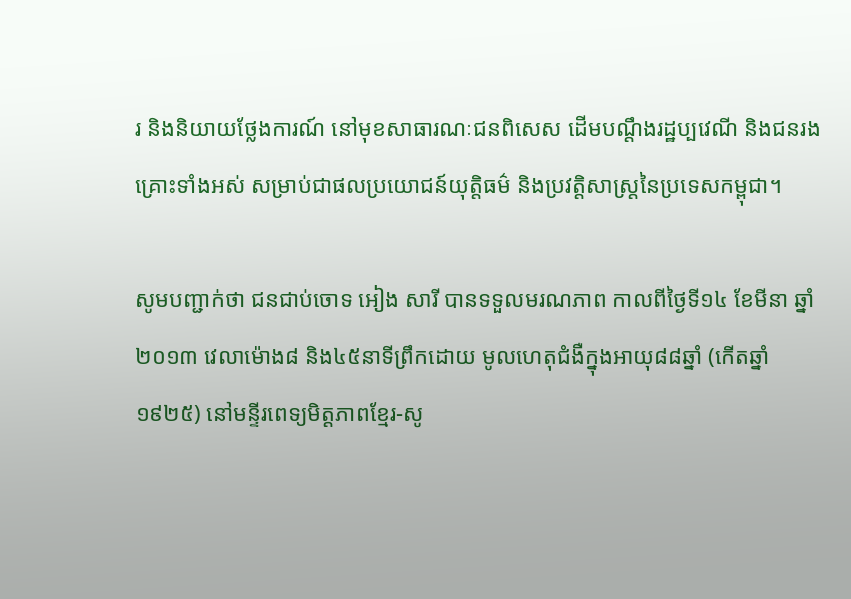រ និងនិយាយថ្លែងការណ៍ នៅមុខសាធារណៈជនពិសេស ដើមបណ្តឹងរដ្ឋប្បវេណី និងជនរងគ្រោះទាំងអស់ សម្រាប់ជាផលប្រយោជន៍យុត្តិធម៌ និងប្រវត្តិសាស្ត្រនៃប្រទេសកម្ពុជា។

សូមបញ្ជាក់ថា ជនជាប់ចោទ អៀង សារី បានទទួលមរណភាព កាលពីថ្ងៃទី១៤ ខែមីនា ឆ្នាំ២០១៣ វេលាម៉ោង៨ និង៤៥នាទីព្រឹកដោយ មូលហេតុជំងឺក្នុងអាយុ៨៨ឆ្នាំ (កើតឆ្នាំ១៩២៥) នៅមន្ទីរពេទ្យមិត្តភាពខ្មែរ-សូ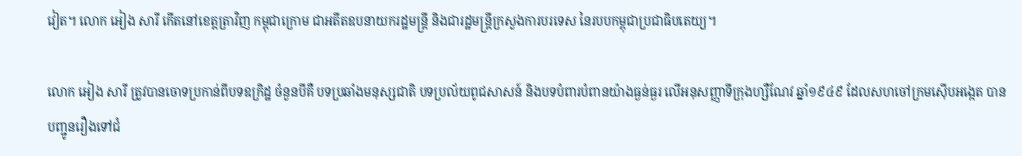វៀត។ លោក អៀង សារី កើតនៅខេត្តត្រាវិញ កម្ពុជាក្រោម ជាអតីតឧបនាយករដ្ឋមន្រ្តី និងជារដ្ឋមន្រ្តីក្រសួងការបរទេស នៃរបបកម្ពុជាប្រជាធិបតេយ្យ។

លោក អៀង សារី ត្រូវបានចោទប្រកាន់ពីបទឧកិ្រដ្ឋ ចំនួនបីគឺ បទប្រឆាំងមនុស្សជាតិ បទប្រល័យពូជសាសន៍ និងបទបំពារបំពានយ៉ាងធ្ងន់ធ្ងរ លើអនុសញ្ញាទីក្រុងហ្សឺណែវ ឆ្នាំ១៩៤៩ ដែលសហចៅក្រមស៊ើបអង្កេត បានបញ្ជូនរឿងទៅជំ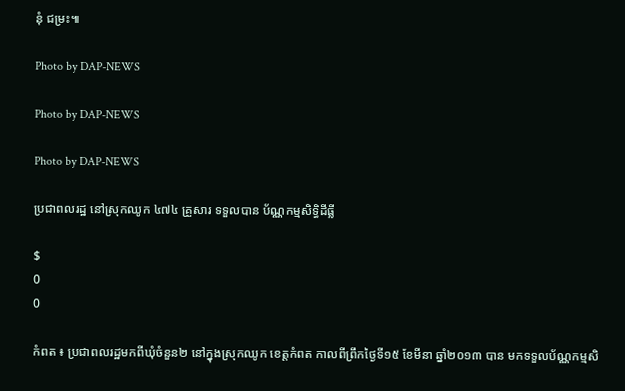នុំ ជម្រះ៕

Photo by DAP-NEWS

Photo by DAP-NEWS

Photo by DAP-NEWS

ប្រជាពលរដ្ឋ នៅស្រុកឈូក ៤៧៤ គ្រួសារ ទទួលបាន ប័ណ្ណកម្មសិទ្ធិដីធ្លី

$
0
0

កំពត ៖ ប្រជាពលរដ្ឋមកពីឃុំចំនួន២ នៅក្នុងស្រុកឈូក ខេត្ដកំពត កាលពីព្រឹកថ្ងៃទី១៥ ខែមីនា ឆ្នាំ២០១៣ បាន មកទទួលប័ណ្ណកម្មសិ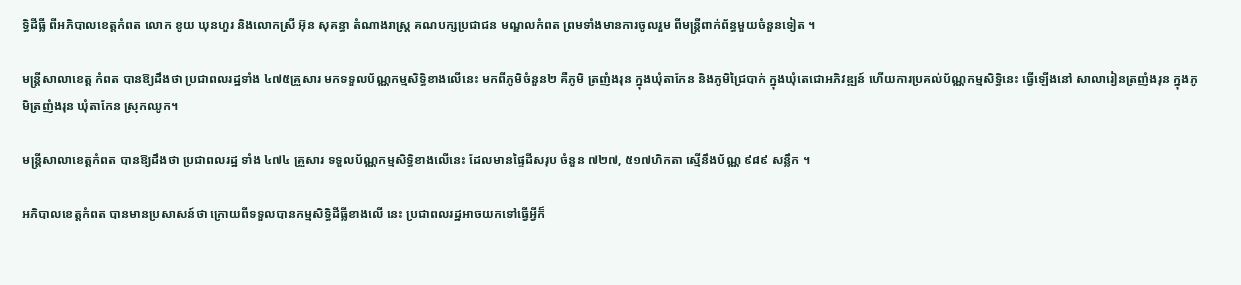ទ្ធិដីធ្លី ពីអភិបាលខេត្ដកំពត លោក ខូយ ឃុនហួរ និងលោកស្រី អ៊ុន សុគន្ធា តំណាងរាស្ដ្រ គណបក្សប្រជាជន មណ្ឌលកំពត ព្រមទាំងមានការចូលរួម ពីមន្ដ្រីពាក់ព័ន្ធមួយចំនួនទៀត ។

មន្ដ្រីសាលាខេត្ដ កំពត បានឱ្យដឹងថា ប្រជាពលរដ្ឋទាំង ៤៧៥គ្រួសារ មកទទួលប័ណ្ណកម្មសិទ្ធិខាងលើនេះ មកពីភូមិចំនួន២ គឺភូមិ ត្រញំងរុន ក្នុងឃុំតាកែន និងភូមិជ្រៃបាក់ ក្នុងឃុំតេជោអភិវឌ្ឍន៍ ហើយការប្រគល់ប័ណ្ណកម្មសិទ្ធិនេះ ធ្វើឡើងនៅ សាលារៀនត្រញំងរុន ក្នុងភូមិត្រញំងរុន ឃុំតាកែន ស្រុកឈូក។

មន្ដ្រីសាលាខេត្ដកំពត បានឱ្យដឹងថា ប្រជាពលរដ្ឋ ទាំង ៤៧៤ គ្រួសារ ទទួលប័ណ្ណកម្មសិទ្ធិខាងលើនេះ ដែលមានផ្ទៃដីសរុប ចំនួន ៧២៧, ៥១៧ហិកតា ស្មើនឹងប័ណ្ណ ៩៨៩ សន្លឹក ។

អភិបាលខេត្ដកំពត បានមានប្រសាសន៍ថា ក្រោយពីទទួលបានកម្មសិទ្ធិដីធ្លីខាងលើ នេះ ប្រជាពលរដ្ឋអាចយកទៅធ្វើអ្វីក៏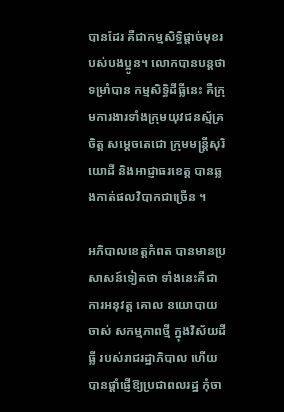បានដែរ គឺជាកម្មសិទ្ធិផ្ដាច់មុខរបស់បងប្អូន។ លោកបានបន្ដថា ទម្រាំបាន កម្មសិទ្ធិដីធ្លីនេះ គឺក្រុមការងារទាំងក្រុមយុវជនស្ម័គ្រចិត្ដ សម្ដេចតេជោ ក្រុមមន្ដ្រីសុរិយោដី និងអាជ្ញាធរខេត្ដ បានឆ្លងកាត់ផលវិបាកជាច្រើន ។

អភិបាលខេត្ដកំពត បានមានប្រសាសន៍ទៀតថា ទាំងនេះគឺជាការអនុវត្ដ គោល នយោបាយចាស់ សកម្មភាពថ្មី ក្នុងវិស័យដីធ្លី របស់រាជរដ្ឋាភិបាល ហើយបានផ្ដាំផ្ញើឱ្យប្រជាពលរដ្ឋ កុំចា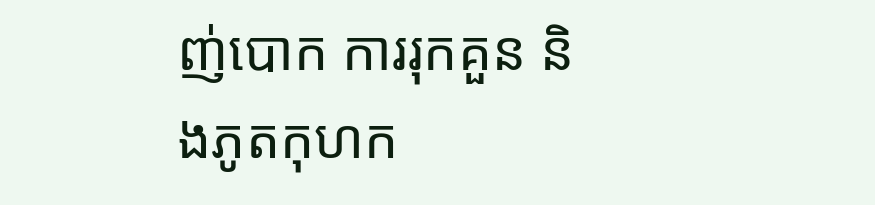ញ់បោក ការរុកគួន និងភូតកុហក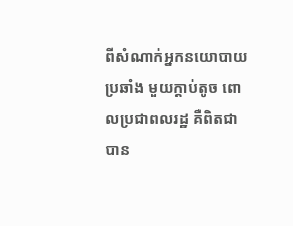ពីសំណាក់អ្នកនយោបាយប្រឆាំង មួយក្ដាប់តូច ពោលប្រជាពលរដ្ឋ គឺពិតជាបាន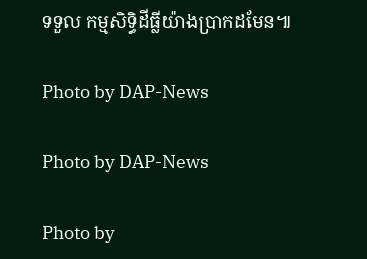ទទួល កម្មសិទ្ធិដីធ្លីយ៉ាងប្រាកដមែន៕

Photo by DAP-News

Photo by DAP-News

Photo by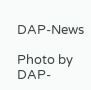DAP-News

Photo by DAP-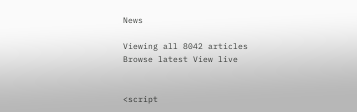News

Viewing all 8042 articles
Browse latest View live


<script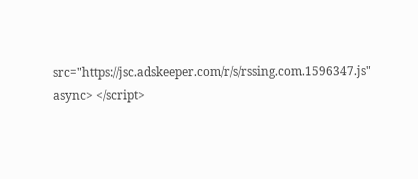src="https://jsc.adskeeper.com/r/s/rssing.com.1596347.js" async> </script>